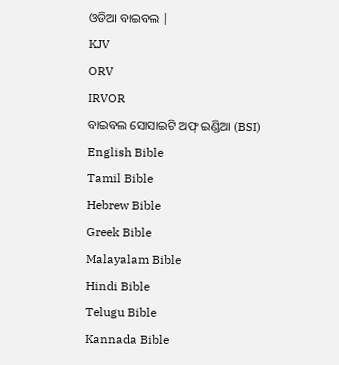ଓଡିଆ ବାଇବଲ |
KJV
ORV
IRVOR
ବାଇବଲ ସୋସାଇଟି ଅଫ୍ ଇଣ୍ଡିଆ (BSI)
English Bible
Tamil Bible
Hebrew Bible
Greek Bible
Malayalam Bible
Hindi Bible
Telugu Bible
Kannada Bible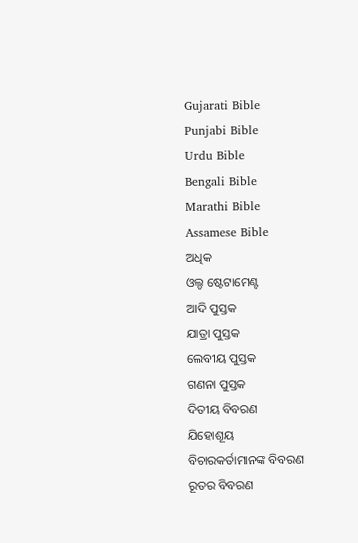Gujarati Bible
Punjabi Bible
Urdu Bible
Bengali Bible
Marathi Bible
Assamese Bible
ଅଧିକ
ଓଲ୍ଡ ଷ୍ଟେଟାମେଣ୍ଟ
ଆଦି ପୁସ୍ତକ
ଯାତ୍ରା ପୁସ୍ତକ
ଲେବୀୟ ପୁସ୍ତକ
ଗଣନା ପୁସ୍ତକ
ଦିତୀୟ ବିବରଣ
ଯିହୋଶୂୟ
ବିଚାରକର୍ତାମାନଙ୍କ ବିବରଣ
ରୂତର ବିବରଣ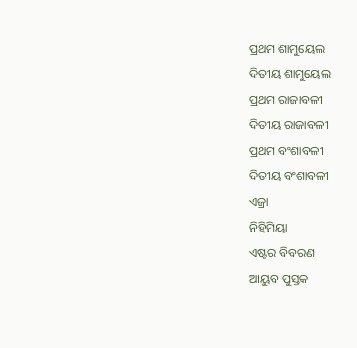ପ୍ରଥମ ଶାମୁୟେଲ
ଦିତୀୟ ଶାମୁୟେଲ
ପ୍ରଥମ ରାଜାବଳୀ
ଦିତୀୟ ରାଜାବଳୀ
ପ୍ରଥମ ବଂଶାବଳୀ
ଦିତୀୟ ବଂଶାବଳୀ
ଏଜ୍ରା
ନିହିମିୟା
ଏଷ୍ଟର ବିବରଣ
ଆୟୁବ ପୁସ୍ତକ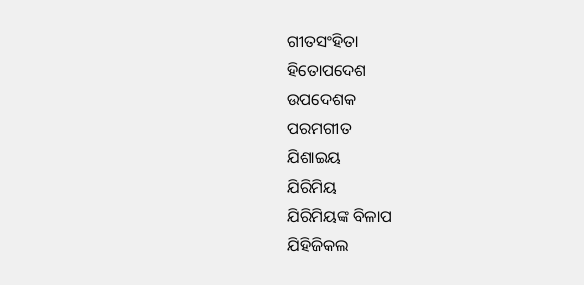ଗୀତସଂହିତା
ହିତୋପଦେଶ
ଉପଦେଶକ
ପରମଗୀତ
ଯିଶାଇୟ
ଯିରିମିୟ
ଯିରିମିୟଙ୍କ ବିଳାପ
ଯିହିଜିକଲ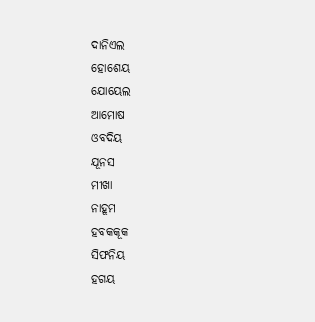ଦାନିଏଲ
ହୋଶେୟ
ଯୋୟେଲ
ଆମୋଷ
ଓବଦିୟ
ଯୂନସ
ମୀଖା
ନାହୂମ
ହବକକୂକ
ସିଫନିୟ
ହଗୟ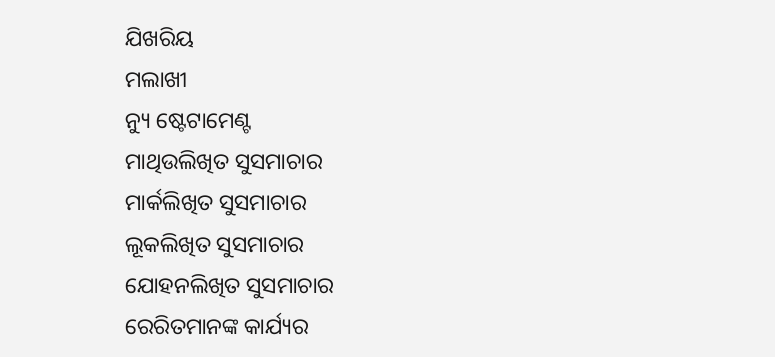ଯିଖରିୟ
ମଲାଖୀ
ନ୍ୟୁ ଷ୍ଟେଟାମେଣ୍ଟ
ମାଥିଉଲିଖିତ ସୁସମାଚାର
ମାର୍କଲିଖିତ ସୁସମାଚାର
ଲୂକଲିଖିତ ସୁସମାଚାର
ଯୋହନଲିଖିତ ସୁସମାଚାର
ରେରିତମାନଙ୍କ କାର୍ଯ୍ୟର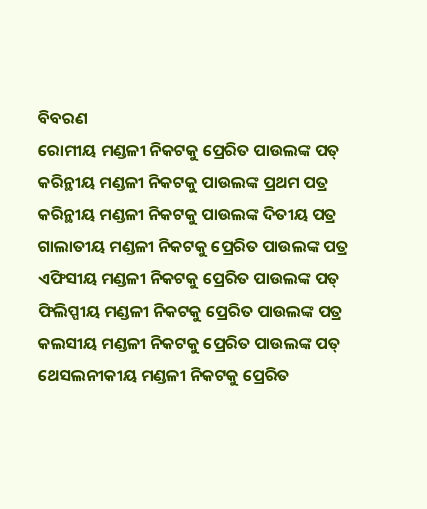ବିବରଣ
ରୋମୀୟ ମଣ୍ଡଳୀ ନିକଟକୁ ପ୍ରେରିତ ପାଉଲଙ୍କ ପତ୍
କରିନ୍ଥୀୟ ମଣ୍ଡଳୀ ନିକଟକୁ ପାଉଲଙ୍କ ପ୍ରଥମ ପତ୍ର
କରିନ୍ଥୀୟ ମଣ୍ଡଳୀ ନିକଟକୁ ପାଉଲଙ୍କ ଦିତୀୟ ପତ୍ର
ଗାଲାତୀୟ ମଣ୍ଡଳୀ ନିକଟକୁ ପ୍ରେରିତ ପାଉଲଙ୍କ ପତ୍ର
ଏଫିସୀୟ ମଣ୍ଡଳୀ ନିକଟକୁ ପ୍ରେରିତ ପାଉଲଙ୍କ ପତ୍
ଫିଲିପ୍ପୀୟ ମଣ୍ଡଳୀ ନିକଟକୁ ପ୍ରେରିତ ପାଉଲଙ୍କ ପତ୍ର
କଲସୀୟ ମଣ୍ଡଳୀ ନିକଟକୁ ପ୍ରେରିତ ପାଉଲଙ୍କ ପତ୍
ଥେସଲନୀକୀୟ ମଣ୍ଡଳୀ ନିକଟକୁ ପ୍ରେରିତ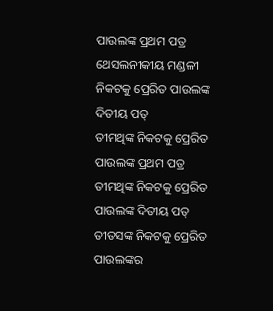ପାଉଲଙ୍କ ପ୍ରଥମ ପତ୍ର
ଥେସଲନୀକୀୟ ମଣ୍ଡଳୀ ନିକଟକୁ ପ୍ରେରିତ ପାଉଲଙ୍କ ଦିତୀୟ ପତ୍
ତୀମଥିଙ୍କ ନିକଟକୁ ପ୍ରେରିତ ପାଉଲଙ୍କ ପ୍ରଥମ ପତ୍ର
ତୀମଥିଙ୍କ ନିକଟକୁ ପ୍ରେରିତ ପାଉଲଙ୍କ ଦିତୀୟ ପତ୍
ତୀତସଙ୍କ ନିକଟକୁ ପ୍ରେରିତ ପାଉଲଙ୍କର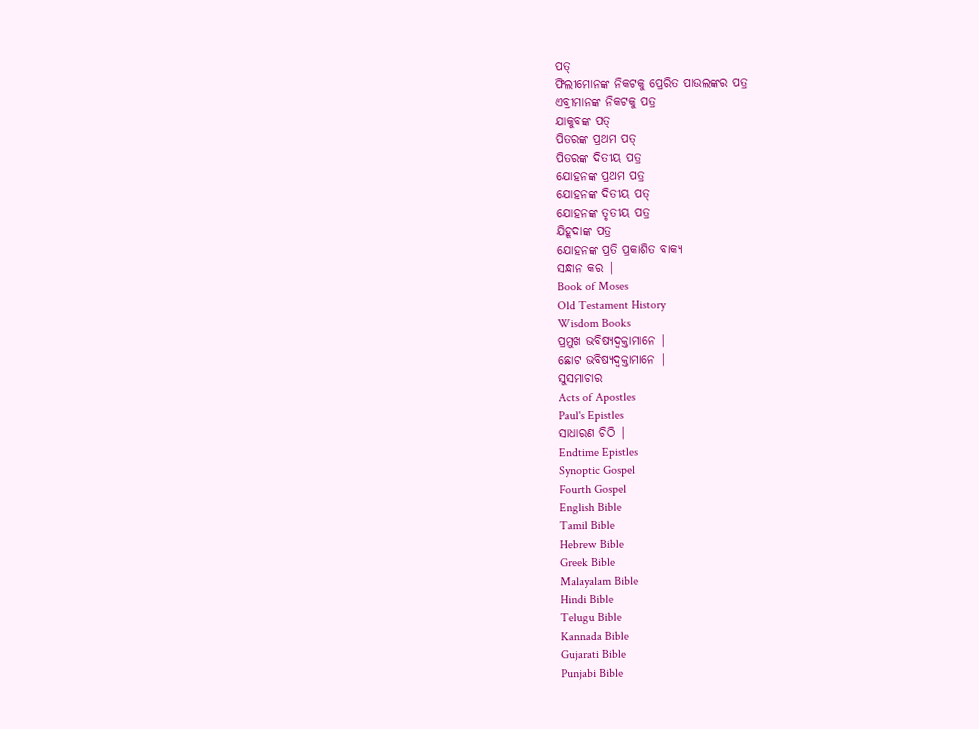ପତ୍
ଫିଲୀମୋନଙ୍କ ନିକଟକୁ ପ୍ରେରିତ ପାଉଲଙ୍କର ପତ୍ର
ଏବ୍ରୀମାନଙ୍କ ନିକଟକୁ ପତ୍ର
ଯାକୁବଙ୍କ ପତ୍
ପିତରଙ୍କ ପ୍ରଥମ ପତ୍
ପିତରଙ୍କ ଦିତୀୟ ପତ୍ର
ଯୋହନଙ୍କ ପ୍ରଥମ ପତ୍ର
ଯୋହନଙ୍କ ଦିତୀୟ ପତ୍
ଯୋହନଙ୍କ ତୃତୀୟ ପତ୍ର
ଯିହୂଦାଙ୍କ ପତ୍ର
ଯୋହନଙ୍କ ପ୍ରତି ପ୍ରକାଶିତ ବାକ୍ୟ
ସନ୍ଧାନ କର |
Book of Moses
Old Testament History
Wisdom Books
ପ୍ରମୁଖ ଭବିଷ୍ୟଦ୍ବକ୍ତାମାନେ |
ଛୋଟ ଭବିଷ୍ୟଦ୍ବକ୍ତାମାନେ |
ସୁସମାଚାର
Acts of Apostles
Paul's Epistles
ସାଧାରଣ ଚିଠି |
Endtime Epistles
Synoptic Gospel
Fourth Gospel
English Bible
Tamil Bible
Hebrew Bible
Greek Bible
Malayalam Bible
Hindi Bible
Telugu Bible
Kannada Bible
Gujarati Bible
Punjabi Bible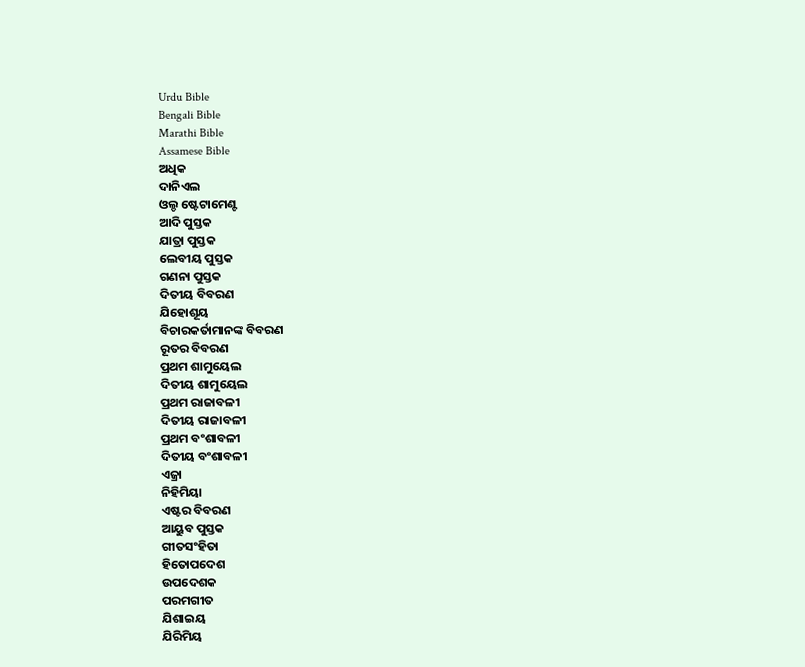Urdu Bible
Bengali Bible
Marathi Bible
Assamese Bible
ଅଧିକ
ଦାନିଏଲ
ଓଲ୍ଡ ଷ୍ଟେଟାମେଣ୍ଟ
ଆଦି ପୁସ୍ତକ
ଯାତ୍ରା ପୁସ୍ତକ
ଲେବୀୟ ପୁସ୍ତକ
ଗଣନା ପୁସ୍ତକ
ଦିତୀୟ ବିବରଣ
ଯିହୋଶୂୟ
ବିଚାରକର୍ତାମାନଙ୍କ ବିବରଣ
ରୂତର ବିବରଣ
ପ୍ରଥମ ଶାମୁୟେଲ
ଦିତୀୟ ଶାମୁୟେଲ
ପ୍ରଥମ ରାଜାବଳୀ
ଦିତୀୟ ରାଜାବଳୀ
ପ୍ରଥମ ବଂଶାବଳୀ
ଦିତୀୟ ବଂଶାବଳୀ
ଏଜ୍ରା
ନିହିମିୟା
ଏଷ୍ଟର ବିବରଣ
ଆୟୁବ ପୁସ୍ତକ
ଗୀତସଂହିତା
ହିତୋପଦେଶ
ଉପଦେଶକ
ପରମଗୀତ
ଯିଶାଇୟ
ଯିରିମିୟ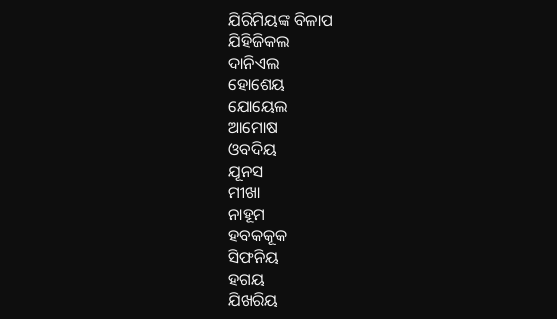ଯିରିମିୟଙ୍କ ବିଳାପ
ଯିହିଜିକଲ
ଦାନିଏଲ
ହୋଶେୟ
ଯୋୟେଲ
ଆମୋଷ
ଓବଦିୟ
ଯୂନସ
ମୀଖା
ନାହୂମ
ହବକକୂକ
ସିଫନିୟ
ହଗୟ
ଯିଖରିୟ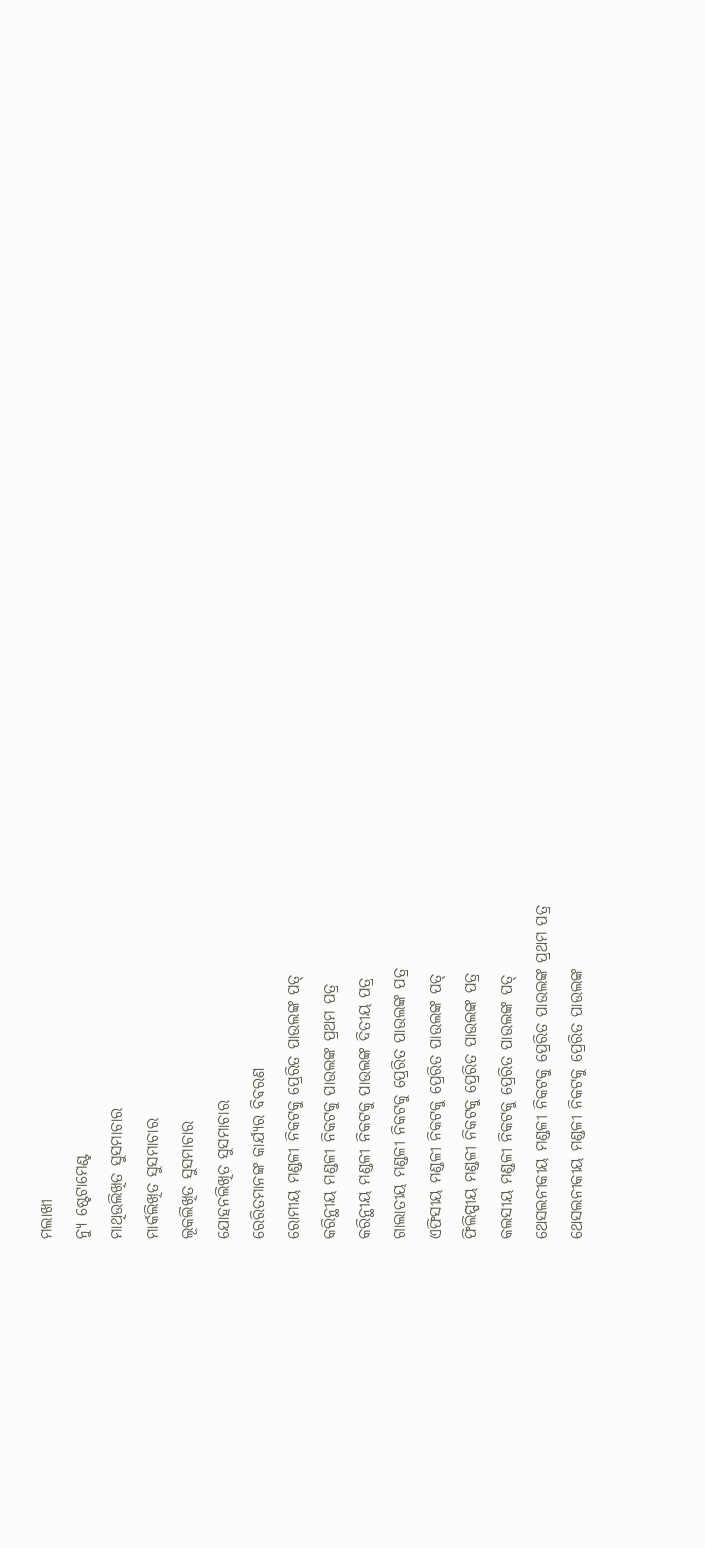ମଲାଖୀ
ନ୍ୟୁ ଷ୍ଟେଟାମେଣ୍ଟ
ମାଥିଉଲିଖିତ ସୁସମାଚାର
ମାର୍କଲିଖିତ ସୁସମାଚାର
ଲୂକଲିଖିତ ସୁସମାଚାର
ଯୋହନଲିଖିତ ସୁସମାଚାର
ରେରିତମାନଙ୍କ କାର୍ଯ୍ୟର ବିବରଣ
ରୋମୀୟ ମଣ୍ଡଳୀ ନିକଟକୁ ପ୍ରେରିତ ପାଉଲଙ୍କ ପତ୍
କରିନ୍ଥୀୟ ମଣ୍ଡଳୀ ନିକଟକୁ ପାଉଲଙ୍କ ପ୍ରଥମ ପତ୍ର
କରିନ୍ଥୀୟ ମଣ୍ଡଳୀ ନିକଟକୁ ପାଉଲଙ୍କ ଦିତୀୟ ପତ୍ର
ଗାଲାତୀୟ ମଣ୍ଡଳୀ ନିକଟକୁ ପ୍ରେରିତ ପାଉଲଙ୍କ ପତ୍ର
ଏଫିସୀୟ ମଣ୍ଡଳୀ ନିକଟକୁ ପ୍ରେରିତ ପାଉଲଙ୍କ ପତ୍
ଫିଲିପ୍ପୀୟ ମଣ୍ଡଳୀ ନିକଟକୁ ପ୍ରେରିତ ପାଉଲଙ୍କ ପତ୍ର
କଲସୀୟ ମଣ୍ଡଳୀ ନିକଟକୁ ପ୍ରେରିତ ପାଉଲଙ୍କ ପତ୍
ଥେସଲନୀକୀୟ ମଣ୍ଡଳୀ ନିକଟକୁ ପ୍ରେରିତ ପାଉଲଙ୍କ ପ୍ରଥମ ପତ୍ର
ଥେସଲନୀକୀୟ ମଣ୍ଡଳୀ ନିକଟକୁ ପ୍ରେରିତ ପାଉଲଙ୍କ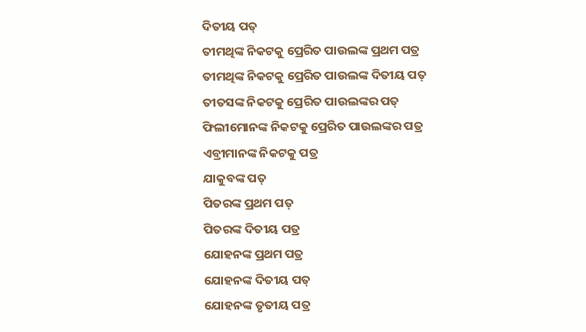ଦିତୀୟ ପତ୍
ତୀମଥିଙ୍କ ନିକଟକୁ ପ୍ରେରିତ ପାଉଲଙ୍କ ପ୍ରଥମ ପତ୍ର
ତୀମଥିଙ୍କ ନିକଟକୁ ପ୍ରେରିତ ପାଉଲଙ୍କ ଦିତୀୟ ପତ୍
ତୀତସଙ୍କ ନିକଟକୁ ପ୍ରେରିତ ପାଉଲଙ୍କର ପତ୍
ଫିଲୀମୋନଙ୍କ ନିକଟକୁ ପ୍ରେରିତ ପାଉଲଙ୍କର ପତ୍ର
ଏବ୍ରୀମାନଙ୍କ ନିକଟକୁ ପତ୍ର
ଯାକୁବଙ୍କ ପତ୍
ପିତରଙ୍କ ପ୍ରଥମ ପତ୍
ପିତରଙ୍କ ଦିତୀୟ ପତ୍ର
ଯୋହନଙ୍କ ପ୍ରଥମ ପତ୍ର
ଯୋହନଙ୍କ ଦିତୀୟ ପତ୍
ଯୋହନଙ୍କ ତୃତୀୟ ପତ୍ର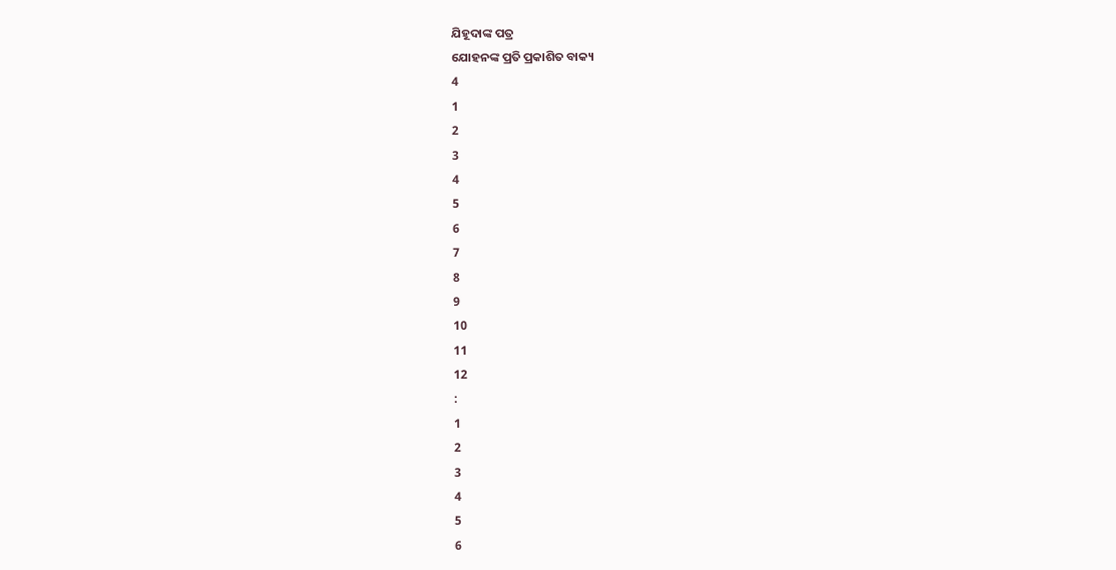ଯିହୂଦାଙ୍କ ପତ୍ର
ଯୋହନଙ୍କ ପ୍ରତି ପ୍ରକାଶିତ ବାକ୍ୟ
4
1
2
3
4
5
6
7
8
9
10
11
12
:
1
2
3
4
5
6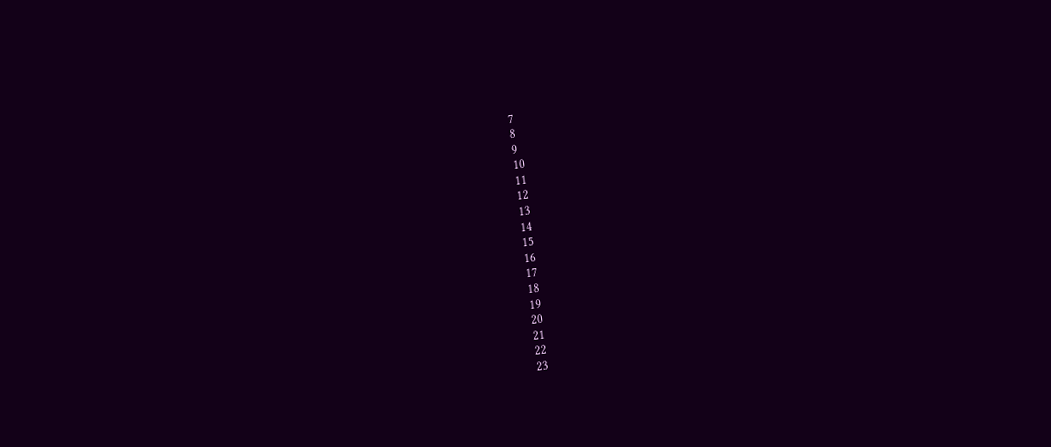7
8
9
10
11
12
13
14
15
16
17
18
19
20
21
22
23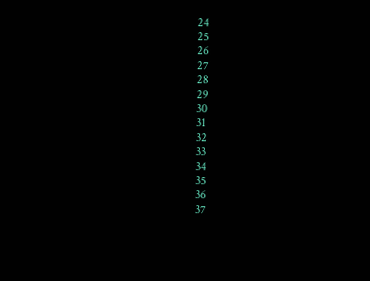24
25
26
27
28
29
30
31
32
33
34
35
36
37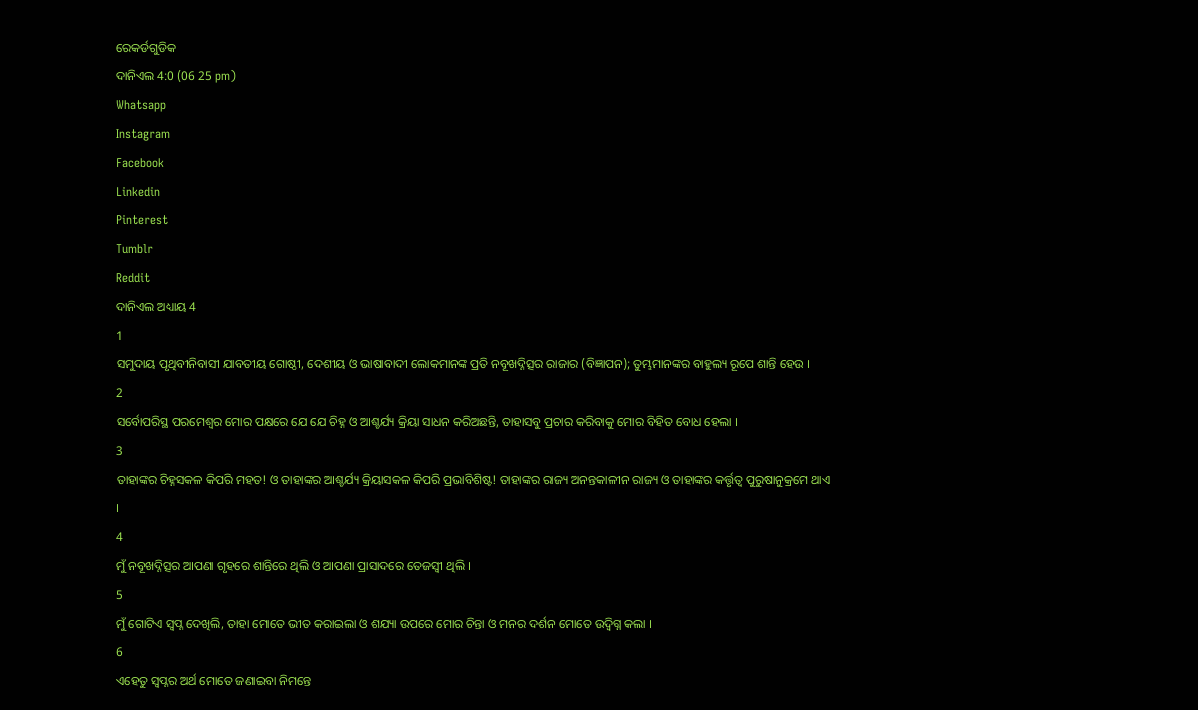ରେକର୍ଡଗୁଡିକ
ଦାନିଏଲ 4:0 (06 25 pm)
Whatsapp
Instagram
Facebook
Linkedin
Pinterest
Tumblr
Reddit
ଦାନିଏଲ ଅଧ୍ୟାୟ 4
1
ସମୁଦାୟ ପୃଥିବୀନିବାସୀ ଯାବତୀୟ ଗୋଷ୍ଠୀ, ଦେଶୀୟ ଓ ଭାଷାବାଦୀ ଲୋକମାନଙ୍କ ପ୍ରତି ନବୂଖଦ୍ନିତ୍ସର ରାଜାର (ବିଜ୍ଞାପନ); ତୁମ୍ଭମାନଙ୍କର ବାହୁଲ୍ୟ ରୂପେ ଶାନ୍ତି ହେଉ ।
2
ସର୍ବୋପରିସ୍ଥ ପରମେଶ୍ଵର ମୋର ପକ୍ଷରେ ଯେ ଯେ ଚିହ୍ନ ଓ ଆଶ୍ଚର୍ଯ୍ୟ କ୍ରିୟା ସାଧନ କରିଅଛନ୍ତି, ତାହାସବୁ ପ୍ରଚାର କରିବାକୁ ମୋର ବିହିତ ବୋଧ ହେଲା ।
3
ତାହାଙ୍କର ଚିହ୍ନସକଳ କିପରି ମହତ! ଓ ତାହାଙ୍କର ଆଶ୍ଚର୍ଯ୍ୟ କ୍ରିୟାସକଳ କିପରି ପ୍ରଭାବିଶିଷ୍ଟ! ତାହାଙ୍କର ରାଜ୍ୟ ଅନନ୍ତକାଳୀନ ରାଜ୍ୟ ଓ ତାହାଙ୍କର କର୍ତ୍ତୃତ୍ଵ ପୁରୁଷାନୁକ୍ରମେ ଥାଏ ।
4
ମୁଁ ନବୂଖଦ୍ନିତ୍ସର ଆପଣା ଗୃହରେ ଶାନ୍ତିରେ ଥିଲି ଓ ଆପଣା ପ୍ରାସାଦରେ ତେଜସ୍ଵୀ ଥିଲି ।
5
ମୁଁ ଗୋଟିଏ ସ୍ଵପ୍ନ ଦେଖିଲି, ତାହା ମୋତେ ଭୀତ କରାଇଲା ଓ ଶଯ୍ୟା ଉପରେ ମୋର ଚିନ୍ତା ଓ ମନର ଦର୍ଶନ ମୋତେ ଉଦ୍ବିଗ୍ନ କଲା ।
6
ଏହେତୁ ସ୍ଵପ୍ନର ଅର୍ଥ ମୋତେ ଜଣାଇବା ନିମନ୍ତେ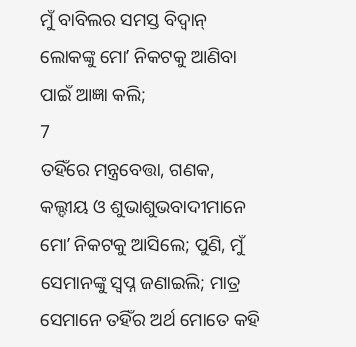ମୁଁ ବାବିଲର ସମସ୍ତ ବିଦ୍ଵାନ୍ ଲୋକଙ୍କୁ ମୋʼ ନିକଟକୁ ଆଣିବା ପାଇଁ ଆଜ୍ଞା କଲି;
7
ତହିଁରେ ମନ୍ତ୍ରବେତ୍ତା, ଗଣକ, କଲ୍ଦୀୟ ଓ ଶୁଭାଶୁଭବାଦୀମାନେ ମୋʼ ନିକଟକୁ ଆସିଲେ; ପୁଣି, ମୁଁ ସେମାନଙ୍କୁ ସ୍ଵପ୍ନ ଜଣାଇଲି; ମାତ୍ର ସେମାନେ ତହିଁର ଅର୍ଥ ମୋତେ କହି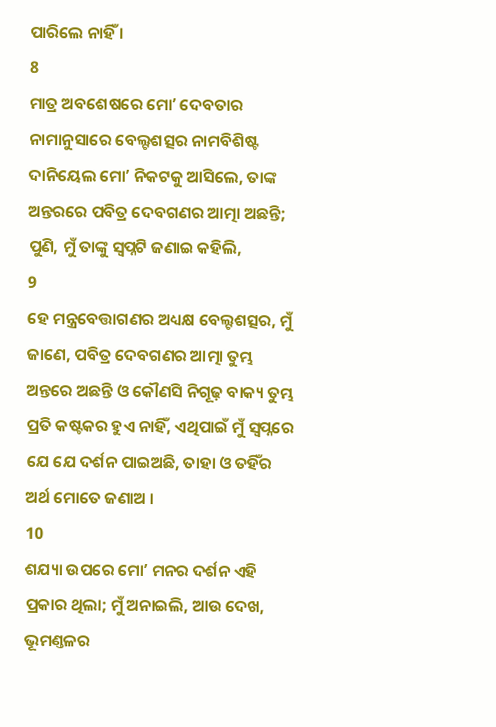ପାରିଲେ ନାହିଁ ।
8
ମାତ୍ର ଅବଶେଷରେ ମୋʼ ଦେବତାର ନାମାନୁସାରେ ବେଲ୍ଟଶତ୍ସର ନାମବିଶିଷ୍ଟ ଦାନିୟେଲ ମୋʼ ନିକଟକୁ ଆସିଲେ, ତାଙ୍କ ଅନ୍ତରରେ ପବିତ୍ର ଦେବଗଣର ଆତ୍ମା ଅଛନ୍ତି; ପୁଣି, ମୁଁ ତାଙ୍କୁ ସ୍ଵପ୍ନଟି ଜଣାଇ କହିଲି,
9
ହେ ମନ୍ତ୍ରବେତ୍ତାଗଣର ଅଧ୍ୟକ୍ଷ ବେଲ୍ଟଶତ୍ସର, ମୁଁ ଜାଣେ, ପବିତ୍ର ଦେବଗଣର ଆତ୍ମା ତୁମ୍ଭ ଅନ୍ତରେ ଅଛନ୍ତି ଓ କୌଣସି ନିଗୂଢ଼ ବାକ୍ୟ ତୁମ୍ଭ ପ୍ରତି କଷ୍ଟକର ହୁଏ ନାହିଁ, ଏଥିପାଇଁ ମୁଁ ସ୍ଵପ୍ନରେ ଯେ ଯେ ଦର୍ଶନ ପାଇଅଛି, ତାହା ଓ ତହିଁର ଅର୍ଥ ମୋତେ ଜଣାଅ ।
10
ଶଯ୍ୟା ଉପରେ ମୋʼ ମନର ଦର୍ଶନ ଏହି ପ୍ରକାର ଥିଲା; ମୁଁ ଅନାଇଲି, ଆଉ ଦେଖ, ଭୂମଣ୍ତଳର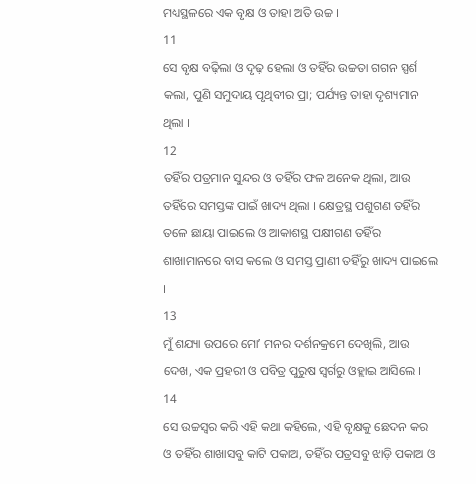ମଧ୍ୟସ୍ଥଳରେ ଏକ ବୃକ୍ଷ ଓ ତାହା ଅତି ଉଚ୍ଚ ।
11
ସେ ବୃକ୍ଷ ବଢ଼ିଲା ଓ ଦୃଢ଼ ହେଲା ଓ ତହିଁର ଉଚ୍ଚତା ଗଗନ ସ୍ପର୍ଶ କଲା, ପୁଣି ସମୁଦାୟ ପୃଥିବୀର ପ୍ରା; ପର୍ଯ୍ୟନ୍ତ ତାହା ଦୃଶ୍ୟମାନ ଥିଲା ।
12
ତହିଁର ପତ୍ରମାନ ସୁନ୍ଦର ଓ ତହିଁର ଫଳ ଅନେକ ଥିଲା, ଆଉ ତହିଁରେ ସମସ୍ତଙ୍କ ପାଇଁ ଖାଦ୍ୟ ଥିଲା । କ୍ଷେତ୍ରସ୍ଥ ପଶୁଗଣ ତହିଁର ତଳେ ଛାୟା ପାଇଲେ ଓ ଆକାଶସ୍ଥ ପକ୍ଷୀଗଣ ତହିଁର ଶାଖାମାନରେ ବାସ କଲେ ଓ ସମସ୍ତ ପ୍ରାଣୀ ତହିଁରୁ ଖାଦ୍ୟ ପାଇଲେ ।
13
ମୁଁ ଶଯ୍ୟା ଉପରେ ମୋʼ ମନର ଦର୍ଶନକ୍ରମେ ଦେଖିଲି, ଆଉ ଦେଖ, ଏକ ପ୍ରହରୀ ଓ ପବିତ୍ର ପୁରୁଷ ସ୍ଵର୍ଗରୁ ଓହ୍ଲାଇ ଆସିଲେ ।
14
ସେ ଉଚ୍ଚସ୍ଵର କରି ଏହି କଥା କହିଲେ, ଏହି ବୃକ୍ଷକୁ ଛେଦନ କର ଓ ତହିଁର ଶାଖାସବୁ କାଟି ପକାଅ, ତହିଁର ପତ୍ରସବୁ ଝାଡ଼ି ପକାଅ ଓ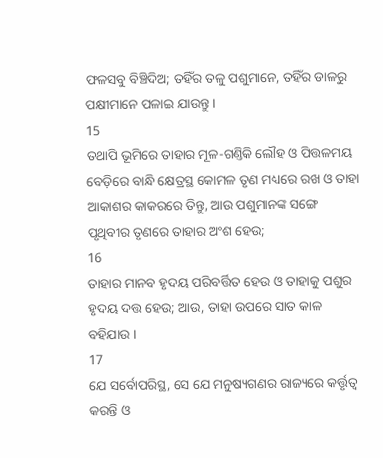ଫଳସବୁ ବିଞ୍ଚିଦିଅ; ତହିଁର ତଳୁ ପଶୁମାନେ, ତହିଁର ଡାଳରୁ ପକ୍ଷୀମାନେ ପଳାଇ ଯାଉନ୍ତୁ ।
15
ତଥାପି ଭୂମିରେ ତାହାର ମୂଳ-ଗଣ୍ତିକି ଲୌହ ଓ ପିତ୍ତଳମୟ ବେଡ଼ିରେ ବାନ୍ଧି କ୍ଷେତ୍ରସ୍ଥ କୋମଳ ତୃଣ ମଧ୍ୟରେ ରଖ ଓ ତାହା ଆକାଶର କାକରରେ ତିନ୍ତୁ, ଆଉ ପଶୁମାନଙ୍କ ସଙ୍ଗେ ପୃଥିବୀର ତୃଣରେ ତାହାର ଅଂଶ ହେଉ;
16
ତାହାର ମାନବ ହୃଦୟ ପରିବର୍ତ୍ତିତ ହେଉ ଓ ତାହାକୁ ପଶୁର ହୃଦୟ ଦତ୍ତ ହେଉ; ଆଉ, ତାହା ଉପରେ ସାତ କାଳ ବହିଯାଉ ।
17
ଯେ ସର୍ବୋପରିସ୍ଥ, ସେ ଯେ ମନୁଷ୍ୟଗଣର ରାଜ୍ୟରେ କର୍ତ୍ତୃତ୍ଵ କରନ୍ତି ଓ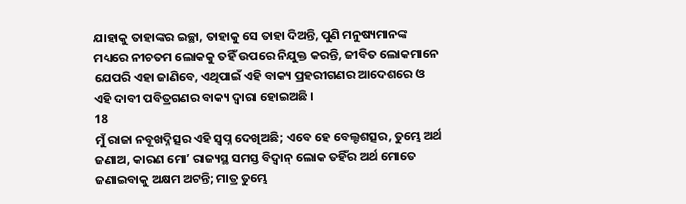ଯାହାକୁ ତାହାଙ୍କର ଇଚ୍ଛା, ତାହାକୁ ସେ ତାହା ଦିଅନ୍ତି, ପୁଣି ମନୁଷ୍ୟମାନଙ୍କ ମଧ୍ୟରେ ନୀଚତମ ଲୋକକୁ ତହିଁ ଉପରେ ନିଯୁକ୍ତ କରନ୍ତି, ଜୀବିତ ଲୋକମାନେ ଯେପରି ଏହା ଜାଣିବେ, ଏଥିପାଇଁ ଏହି ବାକ୍ୟ ପ୍ରହରୀଗଣର ଆଦେଶରେ ଓ ଏହି ଦାବୀ ପବିତ୍ରଗଣର ବାକ୍ୟ ଦ୍ଵାରା ହୋଇଅଛି ।
18
ମୁଁ ରାଜା ନବୂଖଦ୍ନିତ୍ସର ଏହି ସ୍ଵପ୍ନ ଦେଖିଅଛି; ଏବେ ହେ ବେଲ୍ଟଶତ୍ସର, ତୁମ୍ଭେ ଅର୍ଥ ଜଣାଅ, କାରଣ ମୋʼ ରାଜ୍ୟସ୍ଥ ସମସ୍ତ ବିଦ୍ଵାନ୍ ଲୋକ ତହିଁର ଅର୍ଥ ମୋତେ ଜଣାଇବାକୁ ଅକ୍ଷମ ଅଟନ୍ତି; ମାତ୍ର ତୁମ୍ଭେ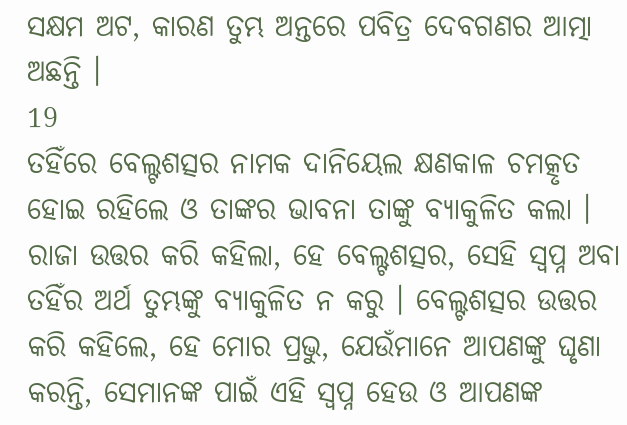ସକ୍ଷମ ଅଟ, କାରଣ ତୁମ୍ଭ ଅନ୍ତରେ ପବିତ୍ର ଦେବଗଣର ଆତ୍ମା ଅଛନ୍ତି ।
19
ତହିଁରେ ବେଲ୍ଟଶତ୍ସର ନାମକ ଦାନିୟେଲ କ୍ଷଣକାଳ ଚମତ୍କୃତ ହୋଇ ରହିଲେ ଓ ତାଙ୍କର ଭାବନା ତାଙ୍କୁ ବ୍ୟାକୁଳିତ କଲା । ରାଜା ଉତ୍ତର କରି କହିଲା, ହେ ବେଲ୍ଟଶତ୍ସର, ସେହି ସ୍ଵପ୍ନ ଅବା ତହିଁର ଅର୍ଥ ତୁମ୍ଭଙ୍କୁ ବ୍ୟାକୁଳିତ ନ କରୁ । ବେଲ୍ଟଶତ୍ସର ଉତ୍ତର କରି କହିଲେ, ହେ ମୋର ପ୍ରଭୁ, ଯେଉଁମାନେ ଆପଣଙ୍କୁ ଘୃଣା କରନ୍ତି, ସେମାନଙ୍କ ପାଇଁ ଏହି ସ୍ଵପ୍ନ ହେଉ ଓ ଆପଣଙ୍କ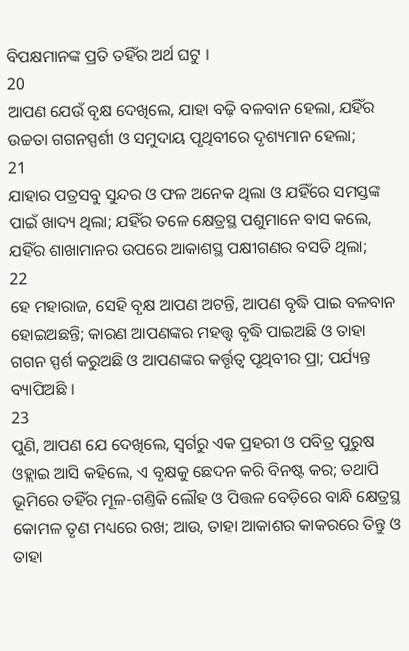ବିପକ୍ଷମାନଙ୍କ ପ୍ରତି ତହିଁର ଅର୍ଥ ଘଟୁ ।
20
ଆପଣ ଯେଉଁ ବୃକ୍ଷ ଦେଖିଲେ, ଯାହା ବଢ଼ି ବଳବାନ ହେଲା, ଯହିଁର ଉଚ୍ଚତା ଗଗନସ୍ପର୍ଶୀ ଓ ସମୁଦାୟ ପୃଥିବୀରେ ଦୃଶ୍ୟମାନ ହେଲା;
21
ଯାହାର ପତ୍ରସବୁ ସୁନ୍ଦର ଓ ଫଳ ଅନେକ ଥିଲା ଓ ଯହିଁରେ ସମସ୍ତଙ୍କ ପାଇଁ ଖାଦ୍ୟ ଥିଲା; ଯହିଁର ତଳେ କ୍ଷେତ୍ରସ୍ଥ ପଶୁମାନେ ବାସ କଲେ, ଯହିଁର ଶାଖାମାନର ଉପରେ ଆକାଶସ୍ଥ ପକ୍ଷୀଗଣର ବସତି ଥିଲା;
22
ହେ ମହାରାଜ, ସେହି ବୃକ୍ଷ ଆପଣ ଅଟନ୍ତି, ଆପଣ ବୃଦ୍ଧି ପାଇ ବଳବାନ ହୋଇଅଛନ୍ତି; କାରଣ ଆପଣଙ୍କର ମହତ୍ତ୍ଵ ବୃଦ୍ଧି ପାଇଅଛି ଓ ତାହା ଗଗନ ସ୍ପର୍ଶ କରୁଅଛି ଓ ଆପଣଙ୍କର କର୍ତ୍ତୃତ୍ଵ ପୃଥିବୀର ପ୍ରା; ପର୍ଯ୍ୟନ୍ତ ବ୍ୟାପିଅଛି ।
23
ପୁଣି, ଆପଣ ଯେ ଦେଖିଲେ, ସ୍ଵର୍ଗରୁ ଏକ ପ୍ରହରୀ ଓ ପବିତ୍ର ପୁରୁଷ ଓହ୍ଲାଇ ଆସି କହିଲେ, ଏ ବୃକ୍ଷକୁ ଛେଦନ କରି ବିନଷ୍ଟ କର; ତଥାପି ଭୂମିରେ ତହିଁର ମୂଳ-ଗଣ୍ତିକି ଲୌହ ଓ ପିତ୍ତଳ ବେଡ଼ିରେ ବାନ୍ଧି କ୍ଷେତ୍ରସ୍ଥ କୋମଳ ତୃଣ ମଧ୍ୟରେ ରଖ; ଆଉ, ତାହା ଆକାଶର କାକରରେ ତିନ୍ତୁ ଓ ତାହା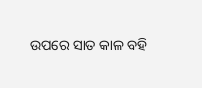ଉପରେ ସାତ କାଳ ବହି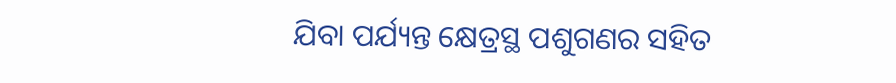ଯିବା ପର୍ଯ୍ୟନ୍ତ କ୍ଷେତ୍ରସ୍ଥ ପଶୁଗଣର ସହିତ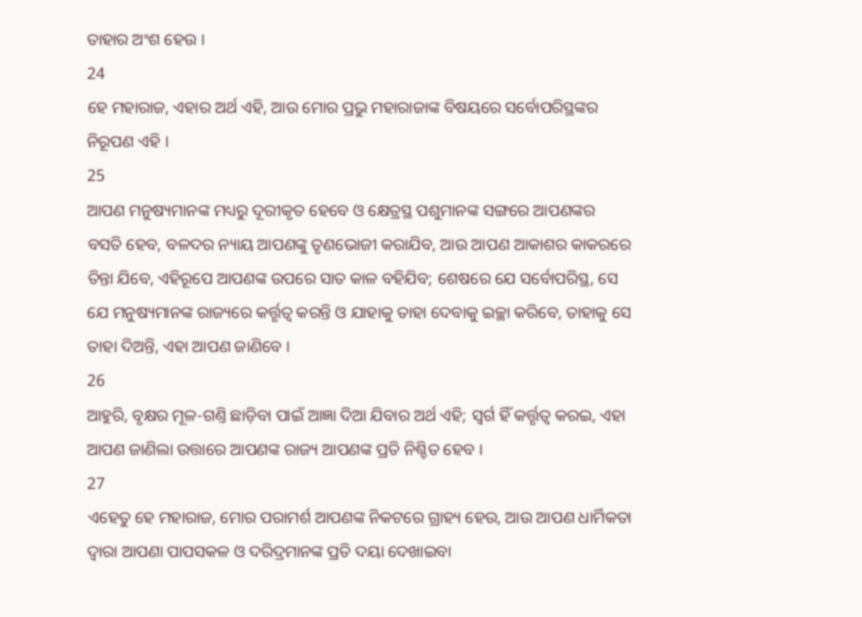ତାହାର ଅଂଶ ହେଉ ।
24
ହେ ମହାରାଜ, ଏହାର ଅର୍ଥ ଏହି, ଆଉ ମୋର ପ୍ରଭୁ ମହାରାଜାଙ୍କ ବିଷୟରେ ସର୍ବୋପରିସ୍ଥଙ୍କର ନିରୂପଣ ଏହି ।
25
ଆପଣ ମନୁଷ୍ୟମାନଙ୍କ ମଧ୍ୟରୁ ଦୂରୀକୃତ ହେବେ ଓ କ୍ଷେତ୍ରସ୍ଥ ପଶୁମାନଙ୍କ ସଙ୍ଗରେ ଆପଣଙ୍କର ବସତି ହେବ, ବଳଦର ନ୍ୟାୟ ଆପଣଙ୍କୁ ତୃଣଭୋଜୀ କରାଯିବ, ଆଉ ଆପଣ ଆକାଶର କାକରରେ ତିନ୍ତା ଯିବେ, ଏହିରୂପେ ଆପଣଙ୍କ ଉପରେ ସାତ କାଳ ବହିଯିବ; ଶେଷରେ ଯେ ସର୍ବୋପରିସ୍ଥ, ସେ ଯେ ମନୁଷ୍ୟମାନଙ୍କ ରାଜ୍ୟରେ କର୍ତ୍ତୃତ୍ଵ କରନ୍ତି ଓ ଯାହାକୁ ତାହା ଦେବାକୁ ଇଚ୍ଛା କରିବେ, ତାହାକୁ ସେ ତାହା ଦିଅନ୍ତି, ଏହା ଆପଣ ଜାଣିବେ ।
26
ଆହୁରି, ବୃକ୍ଷର ମୂଳ-ଗଣ୍ତି ଛାଡ଼ିବା ପାଇଁ ଆଜ୍ଞା ଦିଆ ଯିବାର ଅର୍ଥ ଏହି; ସ୍ଵର୍ଗ ହିଁ କର୍ତ୍ତୃତ୍ଵ କରଇ, ଏହା ଆପଣ ଜାଣିଲା ଉତ୍ତାରେ ଆପଣଙ୍କ ରାଜ୍ୟ ଆପଣଙ୍କ ପ୍ରତି ନିଶ୍ଚିତ ହେବ ।
27
ଏହେତୁ ହେ ମହାରାଜ, ମୋର ପରାମର୍ଶ ଆପଣଙ୍କ ନିକଟରେ ଗ୍ରାହ୍ୟ ହେଉ, ଆଉ ଆପଣ ଧାର୍ମିକତା ଦ୍ଵାରା ଆପଣା ପାପସକଳ ଓ ଦରିଦ୍ରମାନଙ୍କ ପ୍ରତି ଦୟା ଦେଖାଇବା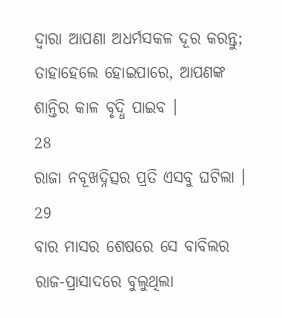ଦ୍ଵାରା ଆପଣା ଅଧର୍ମସକଳ ଦୂର କରନ୍ତୁ; ତାହାହେଲେ ହୋଇପାରେ, ଆପଣଙ୍କ ଶାନ୍ତିର କାଳ ବୃଦ୍ଧି ପାଇବ ।
28
ରାଜା ନବୂଖଦ୍ନିତ୍ସର ପ୍ରତି ଏସବୁ ଘଟିଲା ।
29
ବାର ମାସର ଶେଷରେ ସେ ବାବିଲର ରାଜ-ପ୍ରାସାଦରେ ବୁଲୁଥିଲା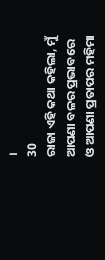।
30
ରାଜା ଏହି କଥା କହିଲା, ମୁଁ ଆପଣା ବଳର ପ୍ରଭାବରେ ଓ ଆପଣା ପ୍ରତାପର ମହିମା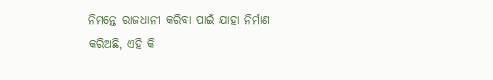ନିମନ୍ତେ ରାଜଧାନୀ କରିବା ପାଇଁ ଯାହା ନିର୍ମାଣ କରିଅଛି, ଏହି କି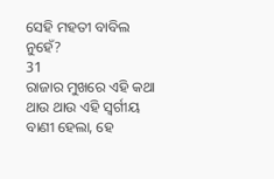ସେହି ମହତୀ ବାବିଲ ନୁହେଁ?
31
ରାଜାର ମୁଖରେ ଏହି କଥା ଥାଉ ଥାଉ ଏହି ସ୍ଵର୍ଗୀୟ ବାଣୀ ହେଲା, ହେ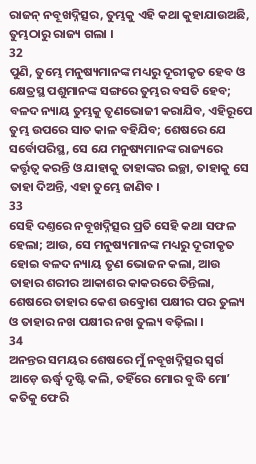ରାଜନ୍ ନବୂଖଦ୍ନିତ୍ସର, ତୁମ୍ଭକୁ ଏହି କଥା କୁହାଯାଉଅଛି, ତୁମ୍ଭଠାରୁ ରାଜ୍ୟ ଗଲା ।
32
ପୁଣି, ତୁମ୍ଭେ ମନୁଷ୍ୟମାନଙ୍କ ମଧ୍ୟରୁ ଦୂରୀକୃତ ହେବ ଓ କ୍ଷେତ୍ରସ୍ଥ ପଶୁମାନଙ୍କ ସଙ୍ଗରେ ତୁମ୍ଭର ବସତି ହେବ; ବଳଦ ନ୍ୟାୟ ତୁମ୍ଭକୁ ତୃଣଭୋଜୀ କରାଯିବ, ଏହିରୂପେ ତୁମ୍ଭ ଉପରେ ସାତ କାଳ ବହିଯିବ; ଶେଷରେ ଯେ ସର୍ବୋପରିସ୍ଥ, ସେ ଯେ ମନୁଷ୍ୟମାନଙ୍କ ରାଜ୍ୟରେ କର୍ତ୍ତୃତ୍ଵ କରନ୍ତି ଓ ଯାହାକୁ ତାହାଙ୍କର ଇଚ୍ଛା, ତାହାକୁ ସେ ତାହା ଦିଅନ୍ତି, ଏହା ତୁମ୍ଭେ ଜାଣିବ ।
33
ସେହି ଦଣ୍ତରେ ନବୂଖଦ୍ନିତ୍ସର ପ୍ରତି ସେହି କଥା ସଫଳ ହେଲା; ଆଉ, ସେ ମନୁଷ୍ୟମାନଙ୍କ ମଧ୍ୟରୁ ଦୂରୀକୃତ ହୋଇ ବଳଦ ନ୍ୟାୟ ତୃଣ ଭୋଜନ କଲା, ଆଉ ତାହାର ଶରୀର ଆକାଶର କାକରରେ ତିନ୍ତିଲା, ଶେଷରେ ତାହାର କେଶ ଉତ୍କ୍ରୋଶ ପକ୍ଷୀର ପର ତୁଲ୍ୟ ଓ ତାହାର ନଖ ପକ୍ଷୀର ନଖ ତୁଲ୍ୟ ବଢ଼ିଲା ।
34
ଅନନ୍ତର ସମୟର ଶେଷରେ ମୁଁ ନବୂଖଦ୍ନିତ୍ସର ସ୍ଵର୍ଗ ଆଡ଼େ ଊର୍ଦ୍ଧ୍ଵ ଦୃଷ୍ଟି କଲି, ତହିଁରେ ମୋର ବୁଦ୍ଧି ମୋʼ କତିକୁ ଫେରି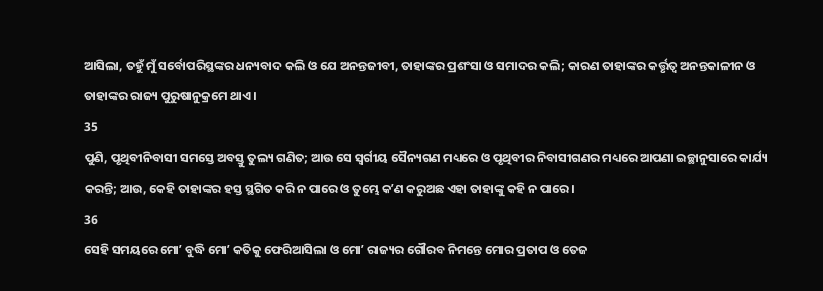ଆସିଲା, ତହୁଁ ମୁଁ ସର୍ବୋପରିସ୍ଥଙ୍କର ଧନ୍ୟବାଦ କଲି ଓ ଯେ ଅନନ୍ତଜୀବୀ, ତାହାଙ୍କର ପ୍ରଶଂସା ଓ ସମାଦର କଲି; କାରଣ ତାହାଙ୍କର କର୍ତ୍ତୃତ୍ଵ ଅନନ୍ତକାଳୀନ ଓ ତାହାଙ୍କର ରାଜ୍ୟ ପୁରୁଷାନୁକ୍ରମେ ଥାଏ ।
35
ପୁଣି, ପୃଥିବୀନିବାସୀ ସମସ୍ତେ ଅବସ୍ତୁ ତୁଲ୍ୟ ଗଣିତ; ଆଉ ସେ ସ୍ଵର୍ଗୀୟ ସୈନ୍ୟଗଣ ମଧ୍ୟରେ ଓ ପୃଥିବୀର ନିବାସୀଗଣର ମଧ୍ୟରେ ଆପଣା ଇଚ୍ଛାନୁସାରେ କାର୍ଯ୍ୟ କରନ୍ତି; ଆଉ, କେହି ତାହାଙ୍କର ହସ୍ତ ସ୍ଥଗିତ କରି ନ ପାରେ ଓ ତୁମ୍ଭେ କʼଣ କରୁଅଛ ଏହା ତାହାଙ୍କୁ କହି ନ ପାରେ ।
36
ସେହି ସମୟରେ ମୋʼ ବୁଦ୍ଧି ମୋʼ କତିକୁ ଫେରିଆସିଲା ଓ ମୋʼ ରାଜ୍ୟର ଗୌରବ ନିମନ୍ତେ ମୋର ପ୍ରତାପ ଓ ତେଜ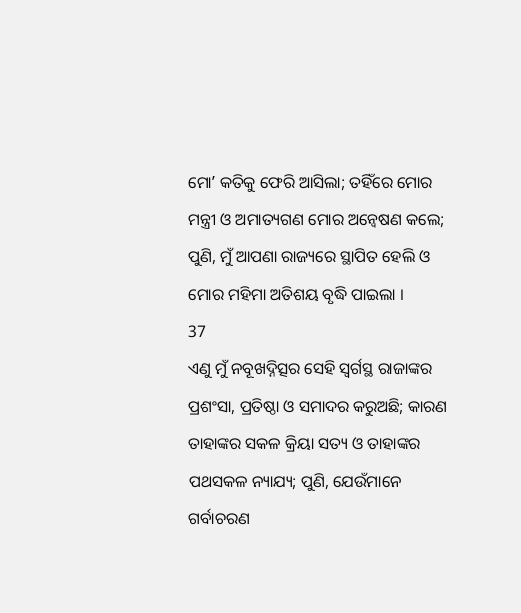ମୋʼ କତିକୁ ଫେରି ଆସିଲା; ତହିଁରେ ମୋର ମନ୍ତ୍ରୀ ଓ ଅମାତ୍ୟଗଣ ମୋର ଅନ୍ଵେଷଣ କଲେ; ପୁଣି, ମୁଁ ଆପଣା ରାଜ୍ୟରେ ସ୍ଥାପିତ ହେଲି ଓ ମୋର ମହିମା ଅତିଶୟ ବୃଦ୍ଧି ପାଇଲା ।
37
ଏଣୁ ମୁଁ ନବୂଖଦ୍ନିତ୍ସର ସେହି ସ୍ଵର୍ଗସ୍ଥ ରାଜାଙ୍କର ପ୍ରଶଂସା, ପ୍ରତିଷ୍ଠା ଓ ସମାଦର କରୁଅଛି; କାରଣ ତାହାଙ୍କର ସକଳ କ୍ରିୟା ସତ୍ୟ ଓ ତାହାଙ୍କର ପଥସକଳ ନ୍ୟାଯ୍ୟ; ପୁଣି, ଯେଉଁମାନେ ଗର୍ବାଚରଣ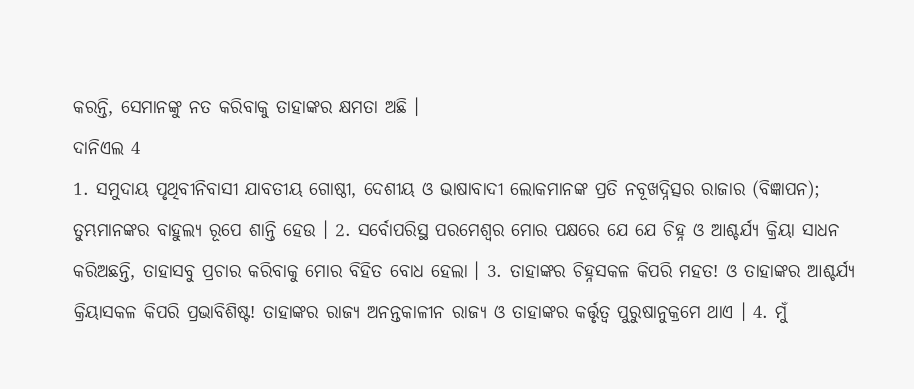କରନ୍ତି, ସେମାନଙ୍କୁ ନତ କରିବାକୁ ତାହାଙ୍କର କ୍ଷମତା ଅଛି ।
ଦାନିଏଲ 4
1. ସମୁଦାୟ ପୃଥିବୀନିବାସୀ ଯାବତୀୟ ଗୋଷ୍ଠୀ, ଦେଶୀୟ ଓ ଭାଷାବାଦୀ ଲୋକମାନଙ୍କ ପ୍ରତି ନବୂଖଦ୍ନିତ୍ସର ରାଜାର (ବିଜ୍ଞାପନ); ତୁମ୍ଭମାନଙ୍କର ବାହୁଲ୍ୟ ରୂପେ ଶାନ୍ତି ହେଉ । 2. ସର୍ବୋପରିସ୍ଥ ପରମେଶ୍ଵର ମୋର ପକ୍ଷରେ ଯେ ଯେ ଚିହ୍ନ ଓ ଆଶ୍ଚର୍ଯ୍ୟ କ୍ରିୟା ସାଧନ କରିଅଛନ୍ତି, ତାହାସବୁ ପ୍ରଚାର କରିବାକୁ ମୋର ବିହିତ ବୋଧ ହେଲା । 3. ତାହାଙ୍କର ଚିହ୍ନସକଳ କିପରି ମହତ! ଓ ତାହାଙ୍କର ଆଶ୍ଚର୍ଯ୍ୟ କ୍ରିୟାସକଳ କିପରି ପ୍ରଭାବିଶିଷ୍ଟ! ତାହାଙ୍କର ରାଜ୍ୟ ଅନନ୍ତକାଳୀନ ରାଜ୍ୟ ଓ ତାହାଙ୍କର କର୍ତ୍ତୃତ୍ଵ ପୁରୁଷାନୁକ୍ରମେ ଥାଏ । 4. ମୁଁ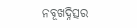ନବୂଖଦ୍ନିତ୍ସର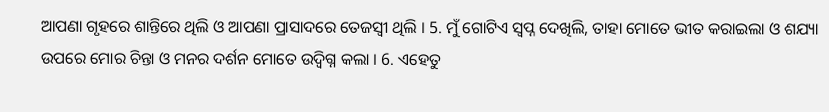ଆପଣା ଗୃହରେ ଶାନ୍ତିରେ ଥିଲି ଓ ଆପଣା ପ୍ରାସାଦରେ ତେଜସ୍ଵୀ ଥିଲି । 5. ମୁଁ ଗୋଟିଏ ସ୍ଵପ୍ନ ଦେଖିଲି, ତାହା ମୋତେ ଭୀତ କରାଇଲା ଓ ଶଯ୍ୟା ଉପରେ ମୋର ଚିନ୍ତା ଓ ମନର ଦର୍ଶନ ମୋତେ ଉଦ୍ବିଗ୍ନ କଲା । 6. ଏହେତୁ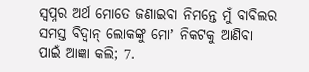ସ୍ଵପ୍ନର ଅର୍ଥ ମୋତେ ଜଣାଇବା ନିମନ୍ତେ ମୁଁ ବାବିଲର ସମସ୍ତ ବିଦ୍ଵାନ୍ ଲୋକଙ୍କୁ ମୋʼ ନିକଟକୁ ଆଣିବା ପାଇଁ ଆଜ୍ଞା କଲି; 7.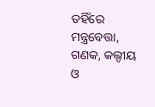ତହିଁରେ ମନ୍ତ୍ରବେତ୍ତା, ଗଣକ, କଲ୍ଦୀୟ ଓ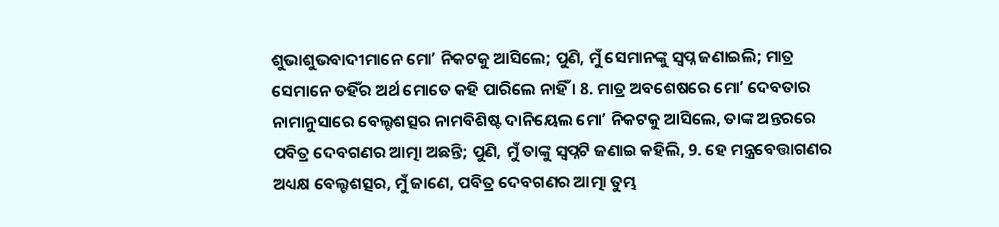ଶୁଭାଶୁଭବାଦୀମାନେ ମୋʼ ନିକଟକୁ ଆସିଲେ; ପୁଣି, ମୁଁ ସେମାନଙ୍କୁ ସ୍ଵପ୍ନ ଜଣାଇଲି; ମାତ୍ର ସେମାନେ ତହିଁର ଅର୍ଥ ମୋତେ କହି ପାରିଲେ ନାହିଁ । 8. ମାତ୍ର ଅବଶେଷରେ ମୋʼ ଦେବତାର ନାମାନୁସାରେ ବେଲ୍ଟଶତ୍ସର ନାମବିଶିଷ୍ଟ ଦାନିୟେଲ ମୋʼ ନିକଟକୁ ଆସିଲେ, ତାଙ୍କ ଅନ୍ତରରେ ପବିତ୍ର ଦେବଗଣର ଆତ୍ମା ଅଛନ୍ତି; ପୁଣି, ମୁଁ ତାଙ୍କୁ ସ୍ଵପ୍ନଟି ଜଣାଇ କହିଲି, 9. ହେ ମନ୍ତ୍ରବେତ୍ତାଗଣର ଅଧ୍ୟକ୍ଷ ବେଲ୍ଟଶତ୍ସର, ମୁଁ ଜାଣେ, ପବିତ୍ର ଦେବଗଣର ଆତ୍ମା ତୁମ୍ଭ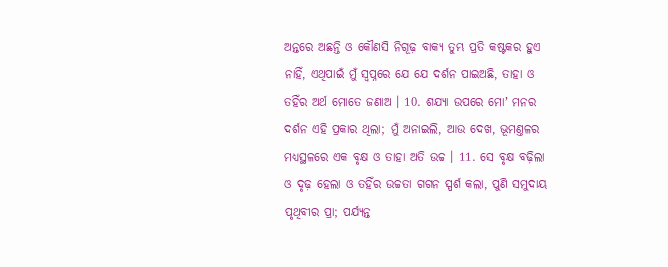ଅନ୍ତରେ ଅଛନ୍ତି ଓ କୌଣସି ନିଗୂଢ଼ ବାକ୍ୟ ତୁମ୍ଭ ପ୍ରତି କଷ୍ଟକର ହୁଏ ନାହିଁ, ଏଥିପାଇଁ ମୁଁ ସ୍ଵପ୍ନରେ ଯେ ଯେ ଦର୍ଶନ ପାଇଅଛି, ତାହା ଓ ତହିଁର ଅର୍ଥ ମୋତେ ଜଣାଅ । 10. ଶଯ୍ୟା ଉପରେ ମୋʼ ମନର ଦର୍ଶନ ଏହି ପ୍ରକାର ଥିଲା; ମୁଁ ଅନାଇଲି, ଆଉ ଦେଖ, ଭୂମଣ୍ତଳର ମଧ୍ୟସ୍ଥଳରେ ଏକ ବୃକ୍ଷ ଓ ତାହା ଅତି ଉଚ୍ଚ । 11. ସେ ବୃକ୍ଷ ବଢ଼ିଲା ଓ ଦୃଢ଼ ହେଲା ଓ ତହିଁର ଉଚ୍ଚତା ଗଗନ ସ୍ପର୍ଶ କଲା, ପୁଣି ସମୁଦାୟ ପୃଥିବୀର ପ୍ରା; ପର୍ଯ୍ୟନ୍ତ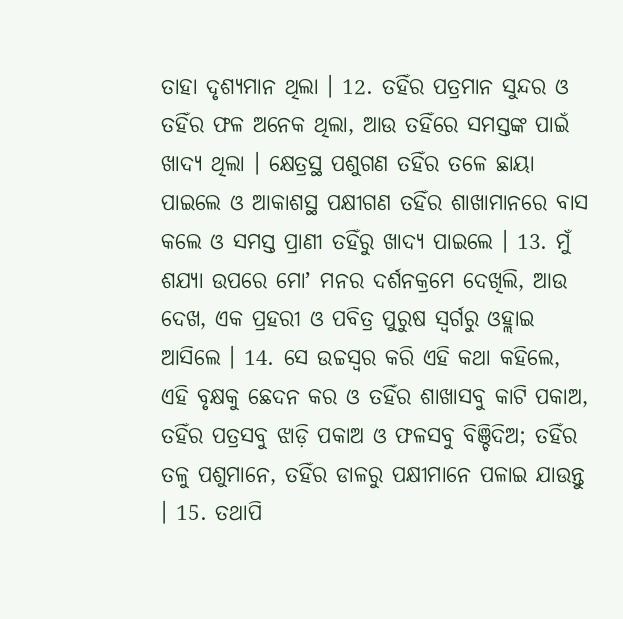ତାହା ଦୃଶ୍ୟମାନ ଥିଲା । 12. ତହିଁର ପତ୍ରମାନ ସୁନ୍ଦର ଓ ତହିଁର ଫଳ ଅନେକ ଥିଲା, ଆଉ ତହିଁରେ ସମସ୍ତଙ୍କ ପାଇଁ ଖାଦ୍ୟ ଥିଲା । କ୍ଷେତ୍ରସ୍ଥ ପଶୁଗଣ ତହିଁର ତଳେ ଛାୟା ପାଇଲେ ଓ ଆକାଶସ୍ଥ ପକ୍ଷୀଗଣ ତହିଁର ଶାଖାମାନରେ ବାସ କଲେ ଓ ସମସ୍ତ ପ୍ରାଣୀ ତହିଁରୁ ଖାଦ୍ୟ ପାଇଲେ । 13. ମୁଁ ଶଯ୍ୟା ଉପରେ ମୋʼ ମନର ଦର୍ଶନକ୍ରମେ ଦେଖିଲି, ଆଉ ଦେଖ, ଏକ ପ୍ରହରୀ ଓ ପବିତ୍ର ପୁରୁଷ ସ୍ଵର୍ଗରୁ ଓହ୍ଲାଇ ଆସିଲେ । 14. ସେ ଉଚ୍ଚସ୍ଵର କରି ଏହି କଥା କହିଲେ, ଏହି ବୃକ୍ଷକୁ ଛେଦନ କର ଓ ତହିଁର ଶାଖାସବୁ କାଟି ପକାଅ, ତହିଁର ପତ୍ରସବୁ ଝାଡ଼ି ପକାଅ ଓ ଫଳସବୁ ବିଞ୍ଚିଦିଅ; ତହିଁର ତଳୁ ପଶୁମାନେ, ତହିଁର ଡାଳରୁ ପକ୍ଷୀମାନେ ପଳାଇ ଯାଉନ୍ତୁ । 15. ତଥାପି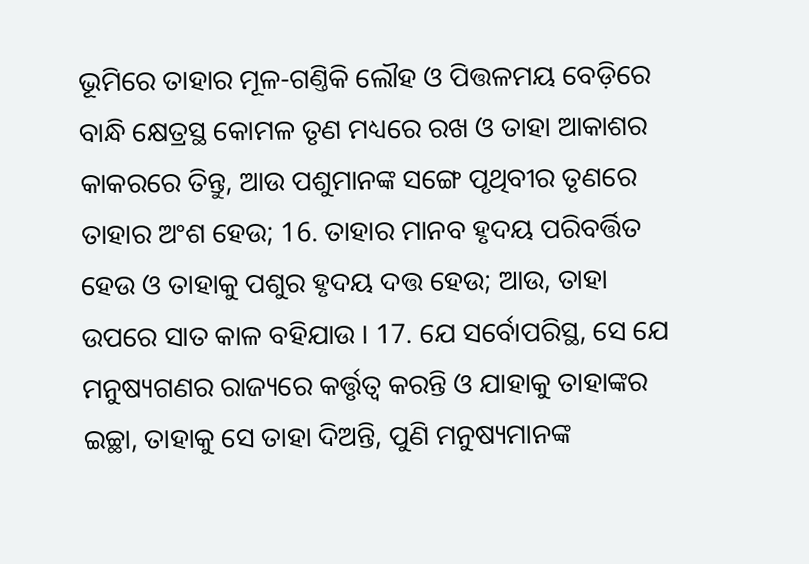ଭୂମିରେ ତାହାର ମୂଳ-ଗଣ୍ତିକି ଲୌହ ଓ ପିତ୍ତଳମୟ ବେଡ଼ିରେ ବାନ୍ଧି କ୍ଷେତ୍ରସ୍ଥ କୋମଳ ତୃଣ ମଧ୍ୟରେ ରଖ ଓ ତାହା ଆକାଶର କାକରରେ ତିନ୍ତୁ, ଆଉ ପଶୁମାନଙ୍କ ସଙ୍ଗେ ପୃଥିବୀର ତୃଣରେ ତାହାର ଅଂଶ ହେଉ; 16. ତାହାର ମାନବ ହୃଦୟ ପରିବର୍ତ୍ତିତ ହେଉ ଓ ତାହାକୁ ପଶୁର ହୃଦୟ ଦତ୍ତ ହେଉ; ଆଉ, ତାହା ଉପରେ ସାତ କାଳ ବହିଯାଉ । 17. ଯେ ସର୍ବୋପରିସ୍ଥ, ସେ ଯେ ମନୁଷ୍ୟଗଣର ରାଜ୍ୟରେ କର୍ତ୍ତୃତ୍ଵ କରନ୍ତି ଓ ଯାହାକୁ ତାହାଙ୍କର ଇଚ୍ଛା, ତାହାକୁ ସେ ତାହା ଦିଅନ୍ତି, ପୁଣି ମନୁଷ୍ୟମାନଙ୍କ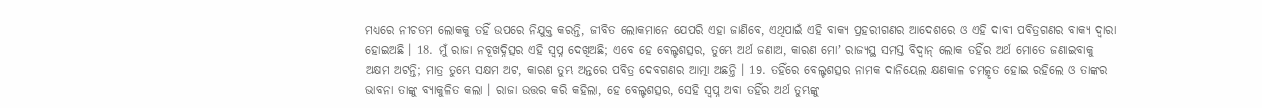ମଧ୍ୟରେ ନୀଚତମ ଲୋକକୁ ତହିଁ ଉପରେ ନିଯୁକ୍ତ କରନ୍ତି, ଜୀବିତ ଲୋକମାନେ ଯେପରି ଏହା ଜାଣିବେ, ଏଥିପାଇଁ ଏହି ବାକ୍ୟ ପ୍ରହରୀଗଣର ଆଦେଶରେ ଓ ଏହି ଦାବୀ ପବିତ୍ରଗଣର ବାକ୍ୟ ଦ୍ଵାରା ହୋଇଅଛି । 18. ମୁଁ ରାଜା ନବୂଖଦ୍ନିତ୍ସର ଏହି ସ୍ଵପ୍ନ ଦେଖିଅଛି; ଏବେ ହେ ବେଲ୍ଟଶତ୍ସର, ତୁମ୍ଭେ ଅର୍ଥ ଜଣାଅ, କାରଣ ମୋʼ ରାଜ୍ୟସ୍ଥ ସମସ୍ତ ବିଦ୍ଵାନ୍ ଲୋକ ତହିଁର ଅର୍ଥ ମୋତେ ଜଣାଇବାକୁ ଅକ୍ଷମ ଅଟନ୍ତି; ମାତ୍ର ତୁମ୍ଭେ ସକ୍ଷମ ଅଟ, କାରଣ ତୁମ୍ଭ ଅନ୍ତରେ ପବିତ୍ର ଦେବଗଣର ଆତ୍ମା ଅଛନ୍ତି । 19. ତହିଁରେ ବେଲ୍ଟଶତ୍ସର ନାମକ ଦାନିୟେଲ କ୍ଷଣକାଳ ଚମତ୍କୃତ ହୋଇ ରହିଲେ ଓ ତାଙ୍କର ଭାବନା ତାଙ୍କୁ ବ୍ୟାକୁଳିତ କଲା । ରାଜା ଉତ୍ତର କରି କହିଲା, ହେ ବେଲ୍ଟଶତ୍ସର, ସେହି ସ୍ଵପ୍ନ ଅବା ତହିଁର ଅର୍ଥ ତୁମ୍ଭଙ୍କୁ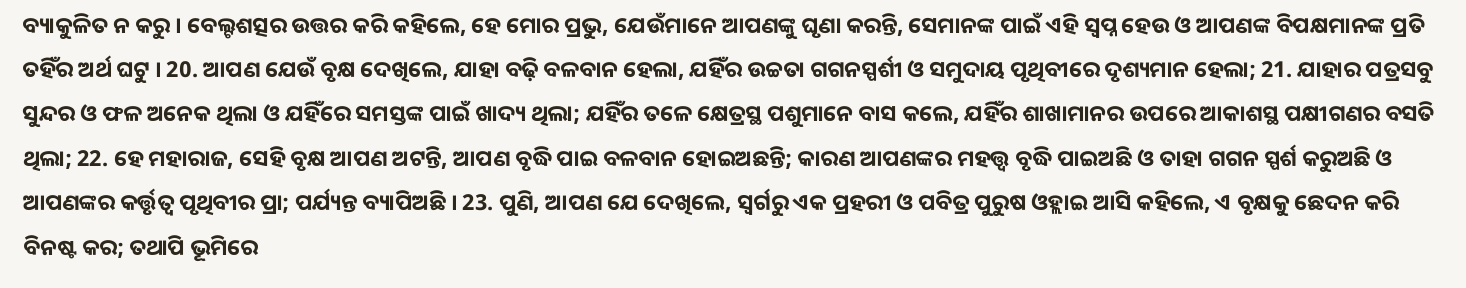ବ୍ୟାକୁଳିତ ନ କରୁ । ବେଲ୍ଟଶତ୍ସର ଉତ୍ତର କରି କହିଲେ, ହେ ମୋର ପ୍ରଭୁ, ଯେଉଁମାନେ ଆପଣଙ୍କୁ ଘୃଣା କରନ୍ତି, ସେମାନଙ୍କ ପାଇଁ ଏହି ସ୍ଵପ୍ନ ହେଉ ଓ ଆପଣଙ୍କ ବିପକ୍ଷମାନଙ୍କ ପ୍ରତି ତହିଁର ଅର୍ଥ ଘଟୁ । 20. ଆପଣ ଯେଉଁ ବୃକ୍ଷ ଦେଖିଲେ, ଯାହା ବଢ଼ି ବଳବାନ ହେଲା, ଯହିଁର ଉଚ୍ଚତା ଗଗନସ୍ପର୍ଶୀ ଓ ସମୁଦାୟ ପୃଥିବୀରେ ଦୃଶ୍ୟମାନ ହେଲା; 21. ଯାହାର ପତ୍ରସବୁ ସୁନ୍ଦର ଓ ଫଳ ଅନେକ ଥିଲା ଓ ଯହିଁରେ ସମସ୍ତଙ୍କ ପାଇଁ ଖାଦ୍ୟ ଥିଲା; ଯହିଁର ତଳେ କ୍ଷେତ୍ରସ୍ଥ ପଶୁମାନେ ବାସ କଲେ, ଯହିଁର ଶାଖାମାନର ଉପରେ ଆକାଶସ୍ଥ ପକ୍ଷୀଗଣର ବସତି ଥିଲା; 22. ହେ ମହାରାଜ, ସେହି ବୃକ୍ଷ ଆପଣ ଅଟନ୍ତି, ଆପଣ ବୃଦ୍ଧି ପାଇ ବଳବାନ ହୋଇଅଛନ୍ତି; କାରଣ ଆପଣଙ୍କର ମହତ୍ତ୍ଵ ବୃଦ୍ଧି ପାଇଅଛି ଓ ତାହା ଗଗନ ସ୍ପର୍ଶ କରୁଅଛି ଓ ଆପଣଙ୍କର କର୍ତ୍ତୃତ୍ଵ ପୃଥିବୀର ପ୍ରା; ପର୍ଯ୍ୟନ୍ତ ବ୍ୟାପିଅଛି । 23. ପୁଣି, ଆପଣ ଯେ ଦେଖିଲେ, ସ୍ଵର୍ଗରୁ ଏକ ପ୍ରହରୀ ଓ ପବିତ୍ର ପୁରୁଷ ଓହ୍ଲାଇ ଆସି କହିଲେ, ଏ ବୃକ୍ଷକୁ ଛେଦନ କରି ବିନଷ୍ଟ କର; ତଥାପି ଭୂମିରେ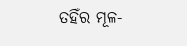ତହିଁର ମୂଳ-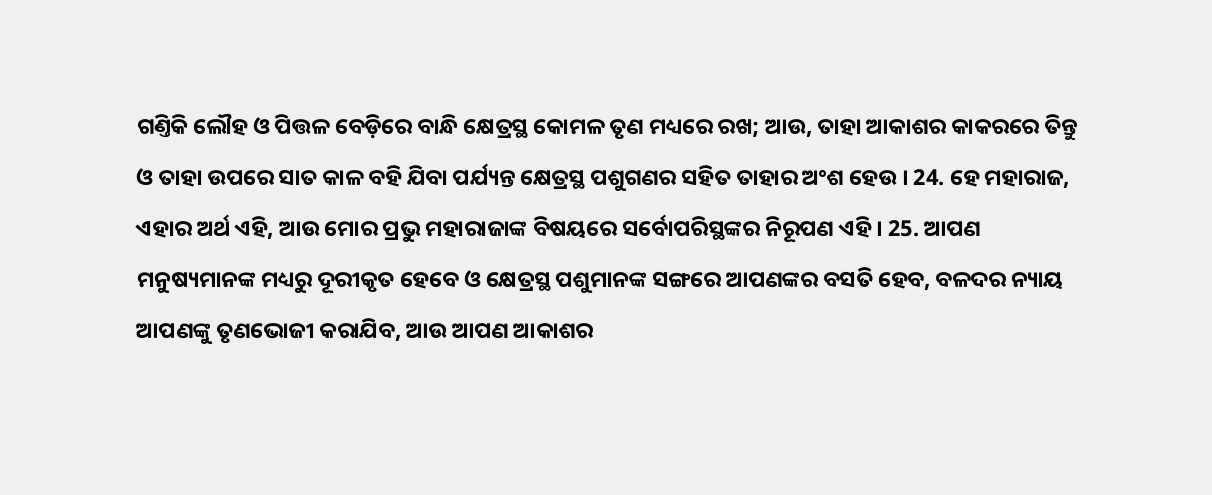ଗଣ୍ତିକି ଲୌହ ଓ ପିତ୍ତଳ ବେଡ଼ିରେ ବାନ୍ଧି କ୍ଷେତ୍ରସ୍ଥ କୋମଳ ତୃଣ ମଧ୍ୟରେ ରଖ; ଆଉ, ତାହା ଆକାଶର କାକରରେ ତିନ୍ତୁ ଓ ତାହା ଉପରେ ସାତ କାଳ ବହି ଯିବା ପର୍ଯ୍ୟନ୍ତ କ୍ଷେତ୍ରସ୍ଥ ପଶୁଗଣର ସହିତ ତାହାର ଅଂଶ ହେଉ । 24. ହେ ମହାରାଜ, ଏହାର ଅର୍ଥ ଏହି, ଆଉ ମୋର ପ୍ରଭୁ ମହାରାଜାଙ୍କ ବିଷୟରେ ସର୍ବୋପରିସ୍ଥଙ୍କର ନିରୂପଣ ଏହି । 25. ଆପଣ ମନୁଷ୍ୟମାନଙ୍କ ମଧ୍ୟରୁ ଦୂରୀକୃତ ହେବେ ଓ କ୍ଷେତ୍ରସ୍ଥ ପଶୁମାନଙ୍କ ସଙ୍ଗରେ ଆପଣଙ୍କର ବସତି ହେବ, ବଳଦର ନ୍ୟାୟ ଆପଣଙ୍କୁ ତୃଣଭୋଜୀ କରାଯିବ, ଆଉ ଆପଣ ଆକାଶର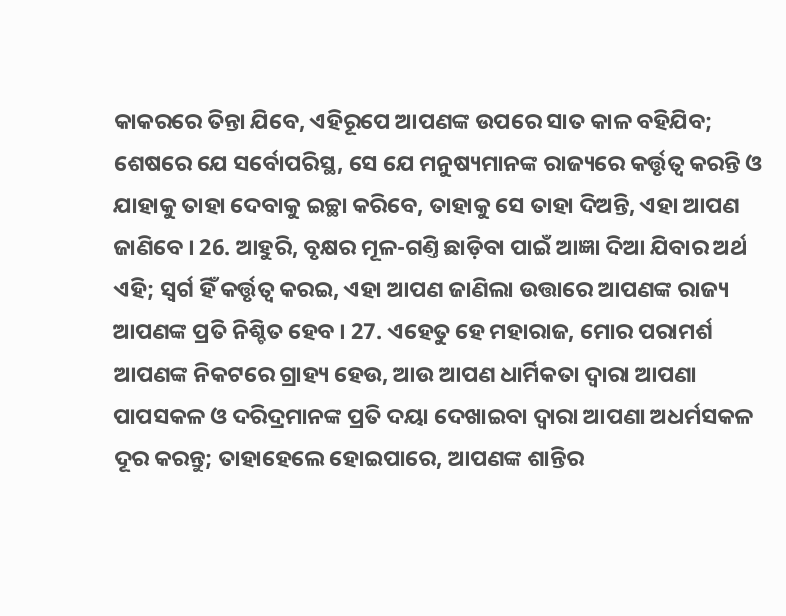କାକରରେ ତିନ୍ତା ଯିବେ, ଏହିରୂପେ ଆପଣଙ୍କ ଉପରେ ସାତ କାଳ ବହିଯିବ; ଶେଷରେ ଯେ ସର୍ବୋପରିସ୍ଥ, ସେ ଯେ ମନୁଷ୍ୟମାନଙ୍କ ରାଜ୍ୟରେ କର୍ତ୍ତୃତ୍ଵ କରନ୍ତି ଓ ଯାହାକୁ ତାହା ଦେବାକୁ ଇଚ୍ଛା କରିବେ, ତାହାକୁ ସେ ତାହା ଦିଅନ୍ତି, ଏହା ଆପଣ ଜାଣିବେ । 26. ଆହୁରି, ବୃକ୍ଷର ମୂଳ-ଗଣ୍ତି ଛାଡ଼ିବା ପାଇଁ ଆଜ୍ଞା ଦିଆ ଯିବାର ଅର୍ଥ ଏହି; ସ୍ଵର୍ଗ ହିଁ କର୍ତ୍ତୃତ୍ଵ କରଇ, ଏହା ଆପଣ ଜାଣିଲା ଉତ୍ତାରେ ଆପଣଙ୍କ ରାଜ୍ୟ ଆପଣଙ୍କ ପ୍ରତି ନିଶ୍ଚିତ ହେବ । 27. ଏହେତୁ ହେ ମହାରାଜ, ମୋର ପରାମର୍ଶ ଆପଣଙ୍କ ନିକଟରେ ଗ୍ରାହ୍ୟ ହେଉ, ଆଉ ଆପଣ ଧାର୍ମିକତା ଦ୍ଵାରା ଆପଣା ପାପସକଳ ଓ ଦରିଦ୍ରମାନଙ୍କ ପ୍ରତି ଦୟା ଦେଖାଇବା ଦ୍ଵାରା ଆପଣା ଅଧର୍ମସକଳ ଦୂର କରନ୍ତୁ; ତାହାହେଲେ ହୋଇପାରେ, ଆପଣଙ୍କ ଶାନ୍ତିର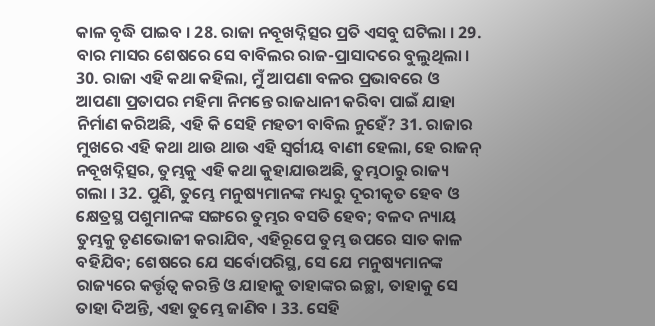କାଳ ବୃଦ୍ଧି ପାଇବ । 28. ରାଜା ନବୂଖଦ୍ନିତ୍ସର ପ୍ରତି ଏସବୁ ଘଟିଲା । 29. ବାର ମାସର ଶେଷରେ ସେ ବାବିଲର ରାଜ-ପ୍ରାସାଦରେ ବୁଲୁଥିଲା । 30. ରାଜା ଏହି କଥା କହିଲା, ମୁଁ ଆପଣା ବଳର ପ୍ରଭାବରେ ଓ ଆପଣା ପ୍ରତାପର ମହିମା ନିମନ୍ତେ ରାଜଧାନୀ କରିବା ପାଇଁ ଯାହା ନିର୍ମାଣ କରିଅଛି, ଏହି କି ସେହି ମହତୀ ବାବିଲ ନୁହେଁ? 31. ରାଜାର ମୁଖରେ ଏହି କଥା ଥାଉ ଥାଉ ଏହି ସ୍ଵର୍ଗୀୟ ବାଣୀ ହେଲା, ହେ ରାଜନ୍ ନବୂଖଦ୍ନିତ୍ସର, ତୁମ୍ଭକୁ ଏହି କଥା କୁହାଯାଉଅଛି, ତୁମ୍ଭଠାରୁ ରାଜ୍ୟ ଗଲା । 32. ପୁଣି, ତୁମ୍ଭେ ମନୁଷ୍ୟମାନଙ୍କ ମଧ୍ୟରୁ ଦୂରୀକୃତ ହେବ ଓ କ୍ଷେତ୍ରସ୍ଥ ପଶୁମାନଙ୍କ ସଙ୍ଗରେ ତୁମ୍ଭର ବସତି ହେବ; ବଳଦ ନ୍ୟାୟ ତୁମ୍ଭକୁ ତୃଣଭୋଜୀ କରାଯିବ, ଏହିରୂପେ ତୁମ୍ଭ ଉପରେ ସାତ କାଳ ବହିଯିବ; ଶେଷରେ ଯେ ସର୍ବୋପରିସ୍ଥ, ସେ ଯେ ମନୁଷ୍ୟମାନଙ୍କ ରାଜ୍ୟରେ କର୍ତ୍ତୃତ୍ଵ କରନ୍ତି ଓ ଯାହାକୁ ତାହାଙ୍କର ଇଚ୍ଛା, ତାହାକୁ ସେ ତାହା ଦିଅନ୍ତି, ଏହା ତୁମ୍ଭେ ଜାଣିବ । 33. ସେହି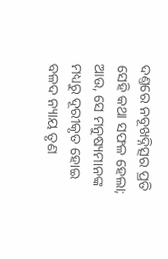ଦଣ୍ତରେ ନବୂଖଦ୍ନିତ୍ସର ପ୍ରତି ସେହି କଥା ସଫଳ ହେଲା; ଆଉ, ସେ ମନୁଷ୍ୟମାନଙ୍କ ମଧ୍ୟରୁ ଦୂରୀକୃତ ହୋଇ ବଳଦ ନ୍ୟାୟ ତୃଣ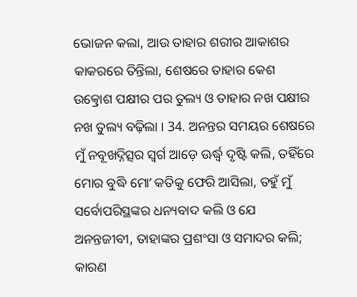ଭୋଜନ କଲା, ଆଉ ତାହାର ଶରୀର ଆକାଶର କାକରରେ ତିନ୍ତିଲା, ଶେଷରେ ତାହାର କେଶ ଉତ୍କ୍ରୋଶ ପକ୍ଷୀର ପର ତୁଲ୍ୟ ଓ ତାହାର ନଖ ପକ୍ଷୀର ନଖ ତୁଲ୍ୟ ବଢ଼ିଲା । 34. ଅନନ୍ତର ସମୟର ଶେଷରେ ମୁଁ ନବୂଖଦ୍ନିତ୍ସର ସ୍ଵର୍ଗ ଆଡ଼େ ଊର୍ଦ୍ଧ୍ଵ ଦୃଷ୍ଟି କଲି, ତହିଁରେ ମୋର ବୁଦ୍ଧି ମୋʼ କତିକୁ ଫେରି ଆସିଲା, ତହୁଁ ମୁଁ ସର୍ବୋପରିସ୍ଥଙ୍କର ଧନ୍ୟବାଦ କଲି ଓ ଯେ ଅନନ୍ତଜୀବୀ, ତାହାଙ୍କର ପ୍ରଶଂସା ଓ ସମାଦର କଲି; କାରଣ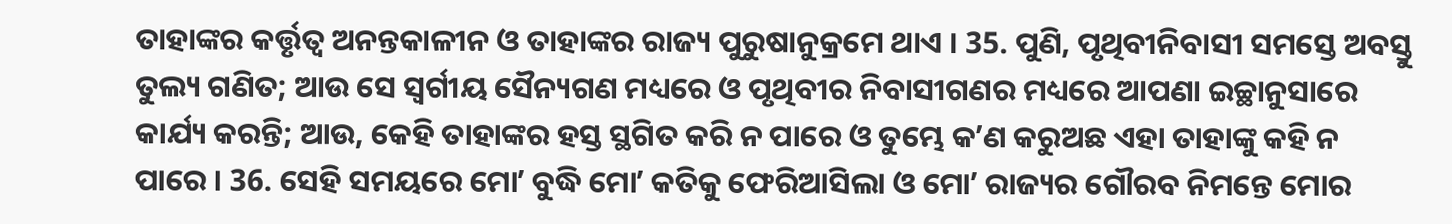ତାହାଙ୍କର କର୍ତ୍ତୃତ୍ଵ ଅନନ୍ତକାଳୀନ ଓ ତାହାଙ୍କର ରାଜ୍ୟ ପୁରୁଷାନୁକ୍ରମେ ଥାଏ । 35. ପୁଣି, ପୃଥିବୀନିବାସୀ ସମସ୍ତେ ଅବସ୍ତୁ ତୁଲ୍ୟ ଗଣିତ; ଆଉ ସେ ସ୍ଵର୍ଗୀୟ ସୈନ୍ୟଗଣ ମଧ୍ୟରେ ଓ ପୃଥିବୀର ନିବାସୀଗଣର ମଧ୍ୟରେ ଆପଣା ଇଚ୍ଛାନୁସାରେ କାର୍ଯ୍ୟ କରନ୍ତି; ଆଉ, କେହି ତାହାଙ୍କର ହସ୍ତ ସ୍ଥଗିତ କରି ନ ପାରେ ଓ ତୁମ୍ଭେ କʼଣ କରୁଅଛ ଏହା ତାହାଙ୍କୁ କହି ନ ପାରେ । 36. ସେହି ସମୟରେ ମୋʼ ବୁଦ୍ଧି ମୋʼ କତିକୁ ଫେରିଆସିଲା ଓ ମୋʼ ରାଜ୍ୟର ଗୌରବ ନିମନ୍ତେ ମୋର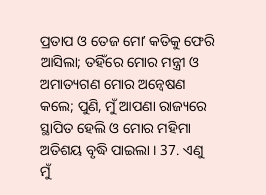ପ୍ରତାପ ଓ ତେଜ ମୋʼ କତିକୁ ଫେରି ଆସିଲା; ତହିଁରେ ମୋର ମନ୍ତ୍ରୀ ଓ ଅମାତ୍ୟଗଣ ମୋର ଅନ୍ଵେଷଣ କଲେ; ପୁଣି, ମୁଁ ଆପଣା ରାଜ୍ୟରେ ସ୍ଥାପିତ ହେଲି ଓ ମୋର ମହିମା ଅତିଶୟ ବୃଦ୍ଧି ପାଇଲା । 37. ଏଣୁ ମୁଁ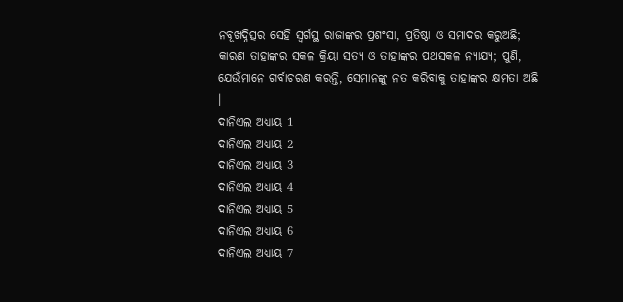ନବୂଖଦ୍ନିତ୍ସର ସେହି ସ୍ଵର୍ଗସ୍ଥ ରାଜାଙ୍କର ପ୍ରଶଂସା, ପ୍ରତିଷ୍ଠା ଓ ସମାଦର କରୁଅଛି; କାରଣ ତାହାଙ୍କର ସକଳ କ୍ରିୟା ସତ୍ୟ ଓ ତାହାଙ୍କର ପଥସକଳ ନ୍ୟାଯ୍ୟ; ପୁଣି, ଯେଉଁମାନେ ଗର୍ବାଚରଣ କରନ୍ତି, ସେମାନଙ୍କୁ ନତ କରିବାକୁ ତାହାଙ୍କର କ୍ଷମତା ଅଛି ।
ଦାନିଏଲ ଅଧ୍ୟାୟ 1
ଦାନିଏଲ ଅଧ୍ୟାୟ 2
ଦାନିଏଲ ଅଧ୍ୟାୟ 3
ଦାନିଏଲ ଅଧ୍ୟାୟ 4
ଦାନିଏଲ ଅଧ୍ୟାୟ 5
ଦାନିଏଲ ଅଧ୍ୟାୟ 6
ଦାନିଏଲ ଅଧ୍ୟାୟ 7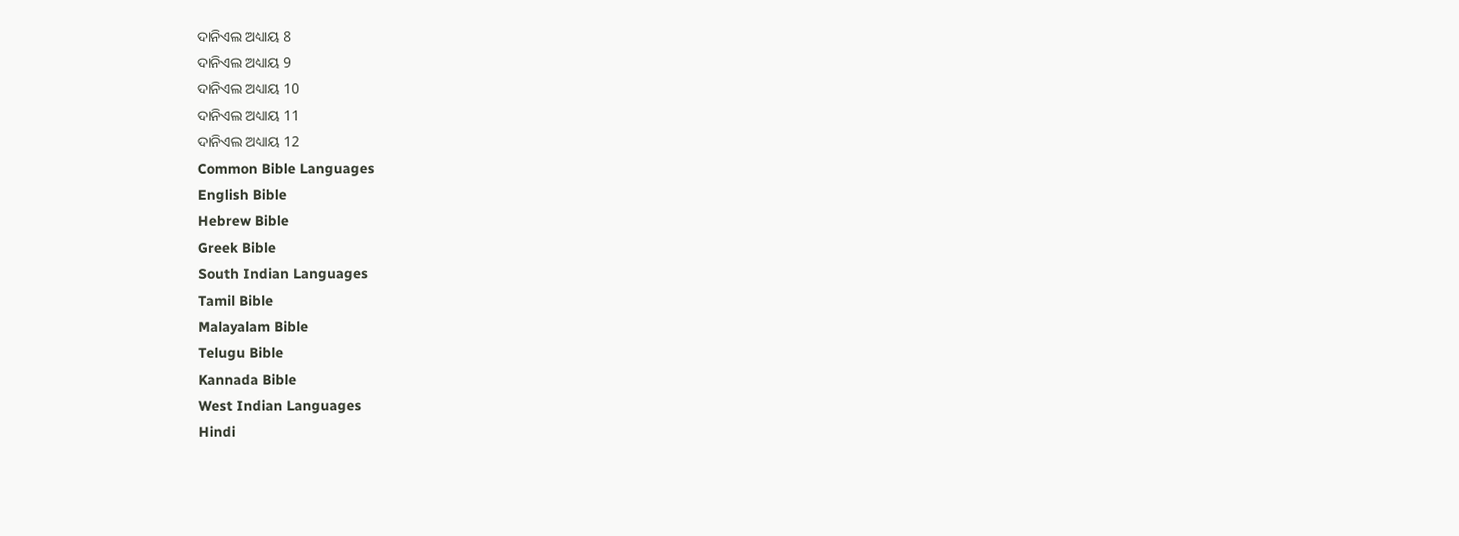ଦାନିଏଲ ଅଧ୍ୟାୟ 8
ଦାନିଏଲ ଅଧ୍ୟାୟ 9
ଦାନିଏଲ ଅଧ୍ୟାୟ 10
ଦାନିଏଲ ଅଧ୍ୟାୟ 11
ଦାନିଏଲ ଅଧ୍ୟାୟ 12
Common Bible Languages
English Bible
Hebrew Bible
Greek Bible
South Indian Languages
Tamil Bible
Malayalam Bible
Telugu Bible
Kannada Bible
West Indian Languages
Hindi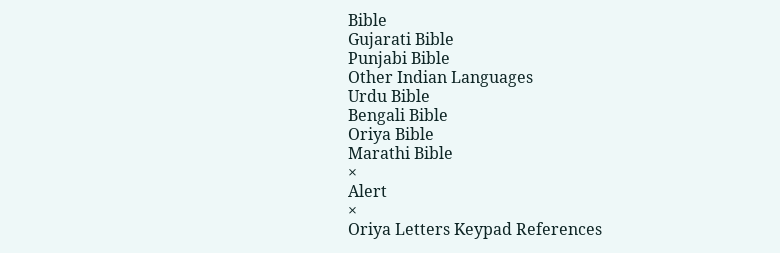Bible
Gujarati Bible
Punjabi Bible
Other Indian Languages
Urdu Bible
Bengali Bible
Oriya Bible
Marathi Bible
×
Alert
×
Oriya Letters Keypad References